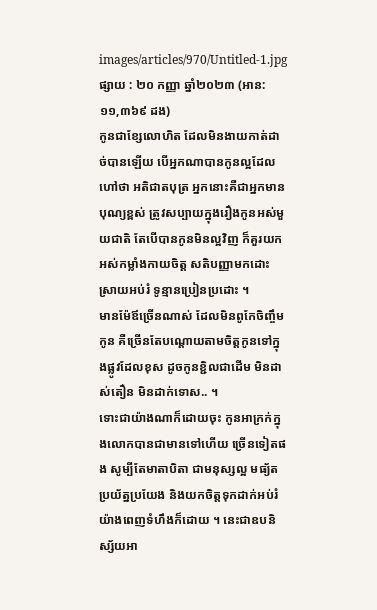images/articles/970/Untitled-1.jpg
ផ្សាយ : ២០ កញ្ញា ឆ្នាំ២០២៣ (អាន: ១១,៣៦៩ ដង)
កូនជាខ្សែលោហិត ដែលមិនងាយកាត់ដាច់បានឡើយ បើអ្នកណាបានកូនល្អដែលហៅថា អតិជាតបុត្រ អ្នកនោះគឺជាអ្នកមានបុណ្យខ្ពស់ ត្រូវសប្បាយក្នុងរឿងកូនអស់មួយជាតិ តែបើបានកូនមិនល្អវិញ ក៏គួរយកអស់កម្លាំងកាយចិត្ត សតិបញ្ញាមកដោះស្រាយអប់រំ ទូន្មានប្រៀនប្រដោះ ។
មានម៉ែឪច្រើនណាស់ ដែលមិនពូកែចិញ្ចឹមកូន គឺច្រើនតែបណ្តោយតាមចិត្តកូនទៅក្នុងផ្លូវដែលខុស ដូចកូនខ្ជិលជាដើម មិនដាស់តឿន មិនដាក់ទោស.. ។
ទោះជាយ៉ាងណាក៏ដោយចុះ កូនអាក្រក់ក្នុងលោកបានជាមានទៅហើយ ច្រើនទៀតផង សូម្បីតែមាតាបិតា ជាមនុស្សល្អ មធ្យ័ត ប្រយ័ត្នប្រយែង និងយកចិត្តទុកដាក់អប់រំយ៉ាងពេញទំហឹងក៏ដោយ ។ នេះជាឧបនិស្ស័យអា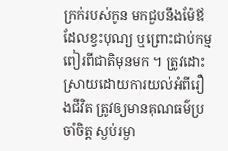ក្រក់របស់កូន មកជួបនឹងម៉ែឪដែលខ្វះបុណ្យ ឬព្រោះជាប់កម្មពៀរពីជាតិមុនមក ។ ត្រូវដោះស្រាយដោយការយល់អំពីរឿងជីវិត ត្រូវឲ្យមានគុណធម៌ប្រចាំចិត្ត ស្ងប់រម្ងា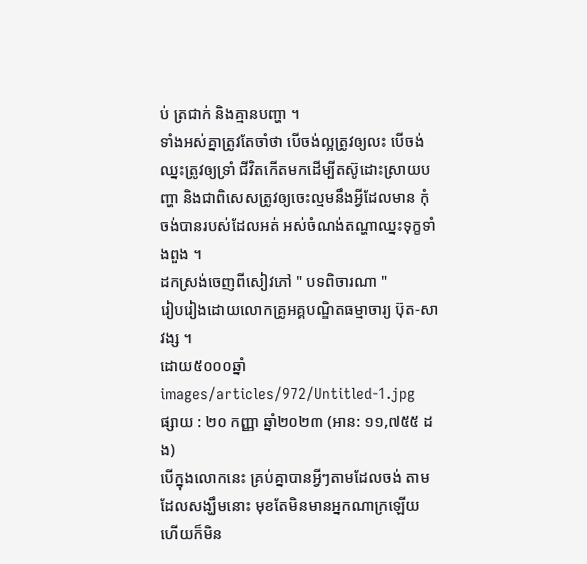ប់ ត្រជាក់ និងគ្មានបញ្ហា ។
ទាំងអស់គ្នាត្រូវតែចាំថា បើចង់ល្អត្រូវឲ្យលះ បើចង់ឈ្នះត្រូវឲ្យទ្រាំ ជីវិតកើតមកដើម្បីតស៊ូដោះស្រាយបញ្ហា និងជាពិសេសត្រូវឲ្យចេះល្មមនឹងអ្វីដែលមាន កុំចង់បានរបស់ដែលអត់ អស់ចំណង់តណ្ហាឈ្នះទុក្ខទាំងពួង ។
ដកស្រង់ចេញពីសៀវភៅ " បទពិចារណា "
រៀបរៀងដោយលោកគ្រូអគ្គបណ្ឌិតធម្មាចារ្យ ប៊ុត-សាវង្ស ។
ដោយ៥០០០ឆ្នាំ
images/articles/972/Untitled-1.jpg
ផ្សាយ : ២០ កញ្ញា ឆ្នាំ២០២៣ (អាន: ១១,៧៥៥ ដង)
បើក្នុងលោកនេះ គ្រប់គ្នាបានអ្វីៗតាមដែលចង់ តាមដែលសង្ឃឹមនោះ មុខតែមិនមានអ្នកណាក្រឡើយ ហើយក៏មិន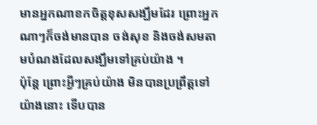មានអ្នកណាខកចិត្តខុសសង្ឃឹមដែរ ព្រោះអ្នកណាៗក៏ចង់មានបាន ចង់សុខ និងចង់សមតាមបំណងដែលសង្ឃឹមទៅគ្រប់យ៉ាង ។
ប៉ុន្តែ ព្រោះអ្វីៗគ្រប់យ៉ាង មិនបានប្រព្រឹត្តទៅយ៉ាងនោះ ទើបបាន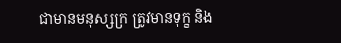ជាមានមនុស្សក្រ ត្រូវមានទុក្ខ និង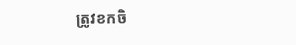ត្រូវខកចិ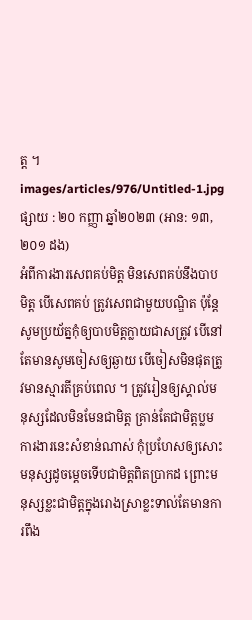ត្ត ។
images/articles/976/Untitled-1.jpg
ផ្សាយ : ២០ កញ្ញា ឆ្នាំ២០២៣ (អាន: ១៣,២០១ ដង)
អំពីការងារសេពគប់មិត្ត មិនសេពគប់នឹងបាបមិត្ត បើសេពគប់ ត្រូវសេពជាមួយបណ្ឌិត ប៉ុន្តែសូមប្រយ័ត្នកុំឲ្យបាបមិត្តក្លាយជាសត្រូវ បើនៅតែមានសូមចៀសឲ្យឆ្ងាយ បើចៀសមិនផុតត្រូវមានស្មារតីគ្រប់ពេល ។ ត្រូវរៀនឲ្យស្គាល់មនុស្សដែលមិនមែនជាមិត្ត គ្រាន់តែជាមិត្តប្លម ការងារនេះសំខាន់ណាស់ កុំប្រហែសឲ្យសោះ មនុស្សដូចម្តេចទើបជាមិត្តពិតប្រាកដ ព្រោះមនុស្សខ្លះជាមិត្តក្នុងរោងស្រាខ្លះទាល់តែមានការពឹង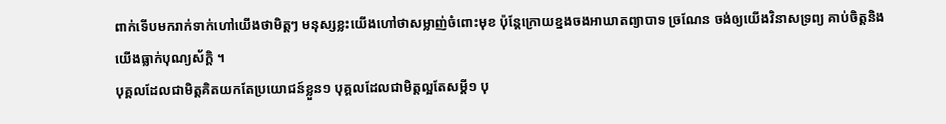ពាក់ទើបមករាក់ទាក់ហៅយើងថាមិត្តៗ មនុស្សខ្លះយើងហៅថាសម្លាញ់ចំពោះមុខ ប៉ុន្តែក្រោយខ្នងចងអាឃាតព្យាបាទ ច្រណែន ចង់ឲ្យយើងវិនាសទ្រព្យ គាប់ចិត្តនិងយើងធ្លាក់បុណ្យស័ក្តិ ។
បុគ្គលដែលជាមិត្តគិតយកតែប្រយោជន៍ខ្លួន១ បុគ្គលដែលជាមិត្តល្អតែសម្តី១ បុ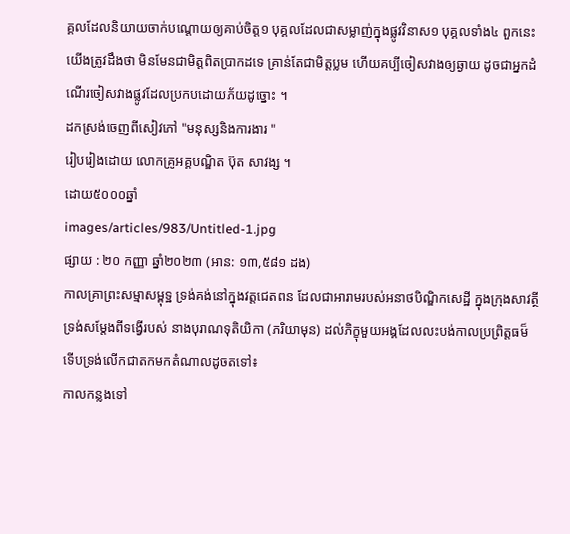គ្គលដែលនិយាយចាក់បណ្តោយឲ្យគាប់ចិត្ត១ បុគ្គលដែលជាសម្លាញ់ក្នុងផ្លូវវិនាស១ បុគ្គលទាំង៤ ពួកនេះ យើងត្រូវដឹងថា មិនមែនជាមិត្តពិតប្រាកដទេ គ្រាន់តែជាមិត្តប្លម ហើយគប្បីចៀសវាងឲ្យឆ្ងាយ ដូចជាអ្នកដំណើរចៀសវាងផ្លូវដែលប្រកបដោយភ័យដូច្នោះ ។
ដកស្រង់ចេញពីសៀវភៅ "មនុស្សនិងការងារ "
រៀបរៀងដោយ លោកគ្រូអគ្គបណ្ឌិត ប៊ុត សាវង្ស ។
ដោយ៥០០០ឆ្នាំ
images/articles/983/Untitled-1.jpg
ផ្សាយ : ២០ កញ្ញា ឆ្នាំ២០២៣ (អាន: ១៣,៥៨១ ដង)
កាលគ្រាព្រះសម្មាសម្ពុទ្ឋ ទ្រង់គង់នៅក្នុងវត្តជេតពន ដែលជាអារាមរបស់អនាថបិណ្ឌិកសេដ្ឋី ក្នុងក្រុងសាវត្ថី ទ្រង់សម្តែងពីទង្វើរបស់ នាងបុរាណទុតិយិកា (ភរិយាមុន) ដល់ភិក្ខុមួយអង្គដែលលះបង់កាលប្រព្រិត្តធម៏ ទើបទ្រង់លើកជាតកមកតំណាលដូចតទៅ៖
កាលកន្លងទៅ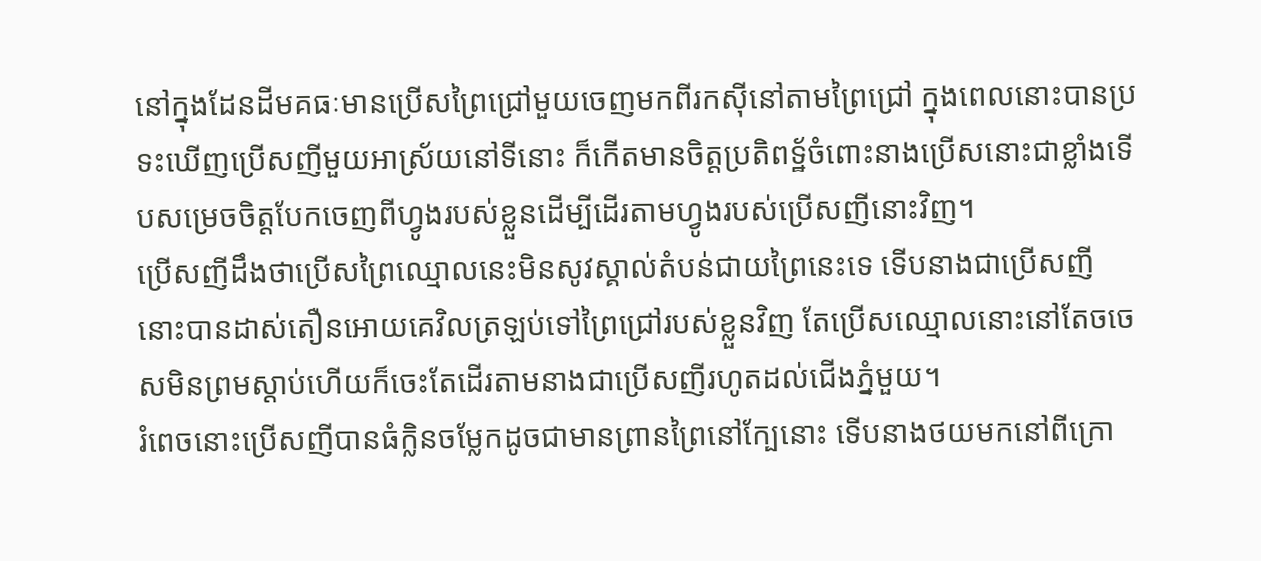នៅក្នុងដែនដីមគធៈមានប្រើសព្រៃជ្រៅមួយចេញមកពីរកស៊ីនៅតាមព្រៃជ្រៅ ក្នុងពេលនោះបានប្រទះឃើញប្រើសញីមួយអាស្រ័យនៅទីនោះ ក៏កើតមានចិត្តប្រតិពទ្ឋ័ចំពោះនាងប្រើសនោះជាខ្លាំងទើបសម្រេចចិត្តបែកចេញពីហ្វូងរបស់ខ្លួនដើម្បីដើរតាមហ្វូងរបស់ប្រើសញីនោះវិញ។
ប្រើសញីដឹងថាប្រើសព្រៃឈ្មោលនេះមិនសូវស្គាល់តំបន់ជាយព្រៃនេះទេ ទើបនាងជាប្រើសញីនោះបានដាស់តឿនអោយគេវិលត្រឡប់ទៅព្រៃជ្រៅរបស់ខ្លួនវិញ តែប្រើសឈ្មោលនោះនៅតែចចេសមិនព្រមស្តាប់ហើយក៏ចេះតែដើរតាមនាងជាប្រើសញីរហូតដល់ជើងភ្នំមួយ។
រំពេចនោះប្រើសញីបានធំក្លិនចម្លែកដូចជាមានព្រានព្រៃនៅក្បែនោះ ទើបនាងថយមកនៅពីក្រោ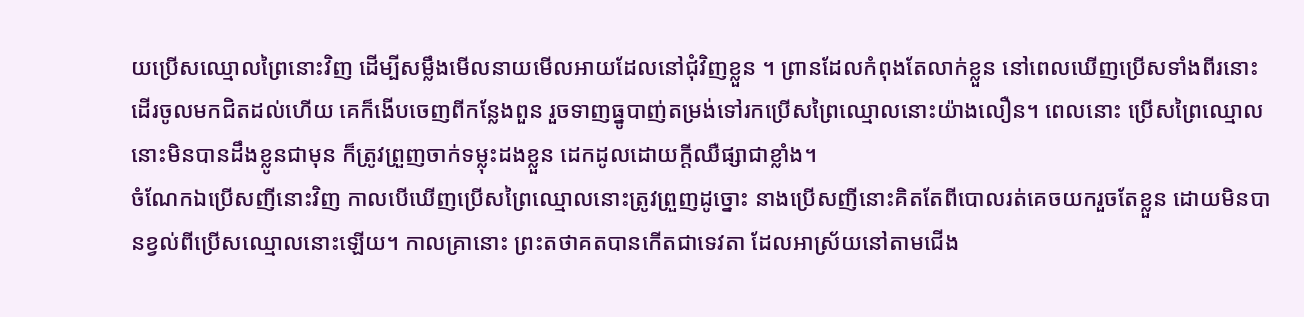យប្រើសឈ្មោលព្រៃនោះវិញ ដើម្បីសម្លឹងមើលនាយមើលអាយដែលនៅជុំវិញខ្លួន ។ ព្រានដែលកំពុងតែលាក់ខ្លួន នៅពេលឃើញប្រើសទាំងពីរនោះដើរចូលមកជិតដល់ហើយ គេក៏ងើបចេញពីកន្លែងពួន រួចទាញធ្នូបាញ់តម្រង់ទៅរកប្រើសព្រៃឈ្មោលនោះយ៉ាងលឿន។ ពេលនោះ ប្រើសព្រៃឈ្មោលនោះមិនបានដឹងខ្លូនជាមុន ក៏ត្រូវព្រួញចាក់ទម្លុះដងខ្លួន ដេកដូលដោយក្តីឈឺផ្សាជាខ្លាំង។
ចំណែកឯប្រើសញីនោះវិញ កាលបើឃើញប្រើសព្រៃឈ្មោលនោះត្រូវព្រួញដូច្នោះ នាងប្រើសញីនោះគិតតែពីបោលរត់គេចយករួចតែខ្លួន ដោយមិនបានខ្វល់ពីប្រើសឈ្មោលនោះឡើយ។ កាលគ្រានោះ ព្រះតថាគតបានកើតជាទេវតា ដែលអាស្រ័យនៅតាមជើង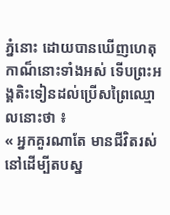ភ្នំនោះ ដោយបានឃើញហេតុកាណ៏នោះទាំងអស់ ទើបព្រះអង្គតិះទៀនដល់ប្រើសព្រៃឈ្មោលនោះថា ៖
« អ្នកគួរណាតែ មានជីវិតរស់នៅដើម្បីតបស្ន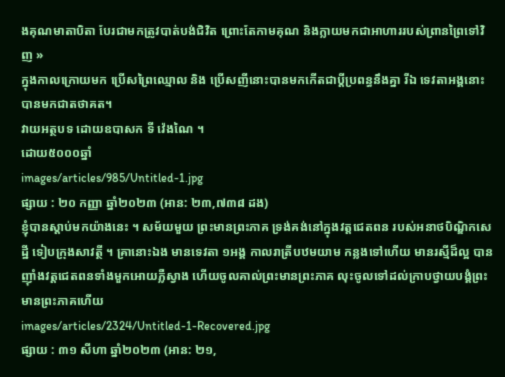ងគុណមាតាបិតា បែរជាមកត្រូវបាត់បង់ជិវិត ព្រោះតែកាមគុណ និងក្លាយមកជាអាហាររបស់ព្រានព្រៃទៅវិញ »
ក្នុងកាលក្រោយមក ប្រើសព្រៃឈ្មោល និង ប្រើសញីនោះបានមកកើតជាប្តីប្រពន្ធនឹងគ្នា រីឯ ទេវតាអង្គនោះ បានមកជាតថាគត។
វាយអត្ថបទ ដោយឧបាសក ទី វ៉េងណៃ ។
ដោយ៥០០០ឆ្នាំ
images/articles/985/Untitled-1.jpg
ផ្សាយ : ២០ កញ្ញា ឆ្នាំ២០២៣ (អាន: ២៣,៧៣៨ ដង)
ខ្ញុំបានស្តាប់មកយ៉ាងនេះ ។ សម័យមួយ ព្រះមានព្រះភាគ ទ្រង់គង់នៅក្នុងវត្តជេតពន របស់អនាថបិណ្ឌិកសេដ្ឋី ទៀបក្រុងសាវត្ថី ។ គ្រានោះឯង មានទេវតា ១អង្គ កាលរាត្រីបឋមយាម កន្លងទៅហើយ មានរស្មីដ៏ល្អ បានញ៉ាំងវត្តជេតពនទាំងមួកអោយភ្លឺស្វាង ហើយចូលគាល់ព្រះមានព្រះភាគ លុះចូលទៅដល់ក្រាបថ្វាយបង្គំព្រះមានព្រះភាគហើយ
images/articles/2324/Untitled-1-Recovered.jpg
ផ្សាយ : ៣១ សីហា ឆ្នាំ២០២៣ (អាន: ២១,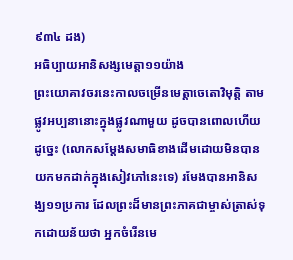៩៣៤ ដង)
អធិប្បាយអានិសង្សមេត្តា១១យ៉ាង
ព្រះយោគាវចរនេះកាលចម្រើនមេត្តាចេតោវិមុត្តិ តាមផ្លូវអប្បនានោះក្នុងផ្លូវណាមួយ ដូចបានពោលហើយដូច្នេះ (លោកសម្ដែងសមាធិខាងដើមដោយមិនបានយកមកដាក់ក្នុងសៀវភៅនេះទេ) រមែងបានអានិសង្ឃ១១ប្រការ ដែលព្រះដ៏មានព្រះភាគជាម្ចាស់ត្រាស់ទុកដោយន័យថា អ្នកចំរើនមេ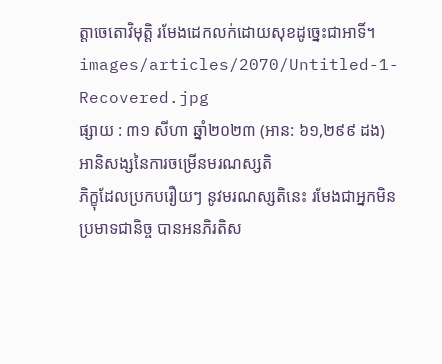ត្តាចេតោវិមុត្តិ រមែងដេកលក់ដោយសុខដូច្នេះជាអាទិ៍។
images/articles/2070/Untitled-1-Recovered.jpg
ផ្សាយ : ៣១ សីហា ឆ្នាំ២០២៣ (អាន: ៦១,២៩៩ ដង)
អានិសង្សនៃការចម្រើនមរណស្សតិ
ភិក្ខុដែលប្រកបរឿយៗ នូវមរណស្សតិនេះ រមែងជាអ្នកមិនប្រមាទជានិច្ច បានអនភិរតិស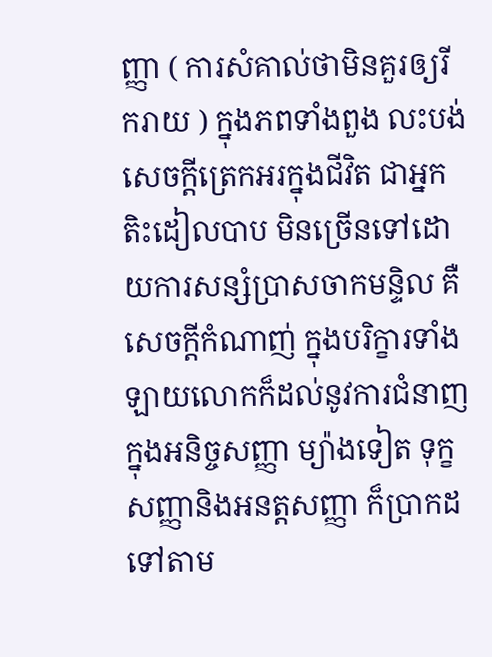ញ្ញា ( ការសំគាល់ថាមិនគួរឲ្យរីករាយ ) ក្នុងភពទាំងពួង លះបង់សេចក្ដីត្រេកអរក្នុងជីវិត ជាអ្នកតិះដៀលបាប មិនច្រើនទៅដោយការសន្សំប្រាសចាកមន្ទិល គឺសេចក្ដីកំណាញ់ ក្នុងបរិក្ខារទាំងឡាយលោកក៏ដល់នូវការជំនាញក្នុងអនិច្ចសញ្ញា ម្យ៉ាងទៀត ទុក្ខសញ្ញានិងអនត្តសញ្ញា ក៏ប្រាកដទៅតាម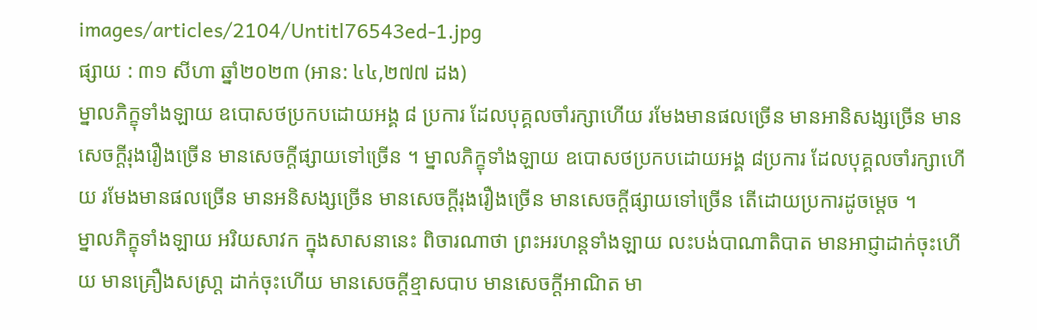images/articles/2104/Untitl76543ed-1.jpg
ផ្សាយ : ៣១ សីហា ឆ្នាំ២០២៣ (អាន: ៤៤,២៧៧ ដង)
ម្នាលភិក្ខុទាំងឡាយ ឧបោសថប្រកបដោយអង្គ ៨ ប្រការ ដែលបុគ្គលចាំរក្សាហើយ រមែងមានផលច្រើន មានអានិសង្សច្រើន មានសេចក្តីរុងរឿងច្រើន មានសេចក្តីផ្សាយទៅច្រើន ។ ម្នាលភិក្ខុទាំងឡាយ ឧបោសថប្រកបដោយអង្គ ៨ប្រការ ដែលបុគ្គលចាំរក្សាហើយ រមែងមានផលច្រើន មានអនិសង្សច្រើន មានសេចក្តីរុងរឿងច្រើន មានសេចក្តីផ្សាយទៅច្រើន តើដោយប្រការដូចម្តេច ។
ម្នាលភិក្ខុទាំងឡាយ អរិយសាវក ក្នុងសាសនានេះ ពិចារណាថា ព្រះអរហន្តទាំងឡាយ លះបង់បាណាតិបាត មានអាជ្ញាដាក់ចុះហើយ មានគ្រឿងសស្រា្ត ដាក់ចុះហើយ មានសេចក្តីខ្មាសបាប មានសេចក្តីអាណិត មា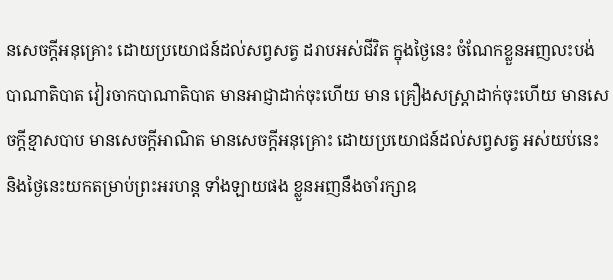នសេចក្តីអនុគ្រោះ ដោយប្រយោជន៍ដល់សព្វសត្វ ដរាបអស់ជីវិត ក្នុងថ្ងៃនេះ ចំណែកខ្លួនអញលះបង់ បាណាតិបាត វៀរចាកបាណាតិបាត មានអាជ្ញាដាក់ចុះហើយ មាន គ្រឿងសស្រ្តាដាក់ចុះហើយ មានសេចក្តីខ្មាសបាប មានសេចក្តីអាណិត មានសេចក្តីអនុគ្រោះ ដោយប្រយោជន៍ដល់សព្វសត្វ អស់យប់នេះ និងថ្ងៃនេះយកតម្រាប់ព្រះអរហន្ត ទាំងឡាយផង ខ្លួនអញនឹងចាំរក្សាឧ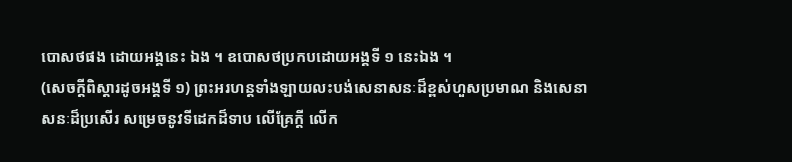បោសថផង ដោយអង្គនេះ ឯង ។ ឧបោសថប្រកបដោយអង្គទី ១ នេះឯង ។
(សេចក្តីពិស្តារដូចអង្គទី ១) ព្រះអរហន្តទាំងឡាយលះបង់សេនាសនៈដ៏ខ្ពស់ហួសប្រមាណ និងសេនាសនៈដ៏ប្រសើរ សម្រេចនូវទីដេកដ៏ទាប លើគ្រែក្តី លើក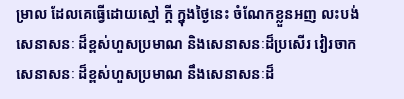ម្រាល ដែលគេធ្វើដោយស្មៅ ក្តី ក្នុងថ្ងៃនេះ ចំណែកខ្លួនអញ លះបង់សេនាសនៈ ដ៏ខ្ពស់ហួសប្រមាណ និងសេនាសនៈដ៏ប្រសើរ វៀរចាកសេនាសនៈ ដ៏ខ្ពស់ហួសប្រមាណ នឹងសេនាសនៈដ៏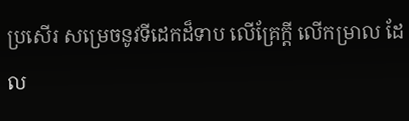ប្រសើរ សម្រេចនូវទីដេកដ៏ទាប លើគ្រែក្តី លើកម្រាល ដែល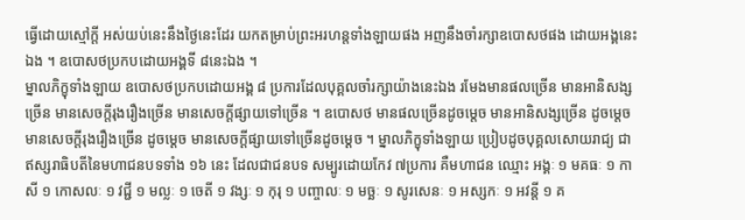ធ្វើដោយស្មៅក្តី អស់យប់នេះនឹងថ្ងៃនេះដែរ យកតម្រាប់ព្រះអរហន្តទាំងឡាយផង អញនឹងចាំរក្សាឧបោសថផង ដោយអង្គនេះឯង ។ ឧបោសថប្រកបដោយអង្គទី ៨នេះឯង ។
ម្នាលភិក្ខុទាំងឡាយ ឧបោសថប្រកបដោយអង្គ ៨ ប្រការដែលបុគ្គលចាំរក្សាយ៉ាងនេះឯង រមែងមានផលច្រើន មានអានិសង្សច្រើន មានសេចក្តីរុងរឿងច្រើន មានសេចក្តីផ្សាយទៅច្រើន ។ ឧបោសថ មានផលច្រើនដូចម្តេច មានអានិសង្សច្រើន ដូចម្តេច មានសេចក្តីរុងរឿងច្រើន ដូចម្តេច មានសេចក្តីផ្សាយទៅច្រើនដូចម្តេច ។ ម្នាលភិក្ខុទាំងឡាយ ប្រៀបដូចបុគ្គលសោយរាជ្យ ជាឥស្សរាធិបតីនៃមហាជនបទទាំង ១៦ នេះ ដែលជាជនបទ សម្បូរដោយកែវ ៧ប្រការ គឺមហាជន ឈ្មោះ អង្គៈ ១ មគធៈ ១ កាសី ១ កោសលៈ ១ វជ្ជី ១ មល្លៈ ១ ចេតី ១ វង្សៈ ១ កុរុ ១ បញ្ចាលៈ ១ មច្ឆៈ ១ សូរសេនៈ ១ អស្សកៈ ១ អវន្តី ១ គ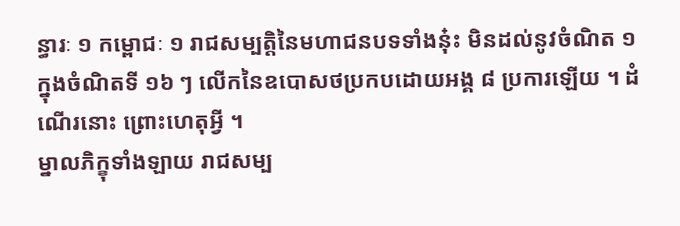ន្ធារៈ ១ កម្ពោជៈ ១ រាជសម្បត្តិនៃមហាជនបទទាំងនុ៎ះ មិនដល់នូវចំណិត ១ ក្នុងចំណិតទី ១៦ ៗ លើកនៃឧបោសថប្រកបដោយអង្គ ៨ ប្រការឡើយ ។ ដំណើរនោះ ព្រោះហេតុអ្វី ។
ម្នាលភិក្ខុទាំងឡាយ រាជសម្ប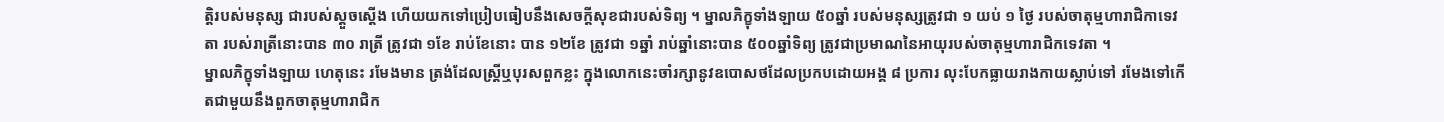ត្តិរបស់មនុស្ស ជារបស់ស្តួចស្តើង ហើយយកទៅប្រៀបធៀបនឹងសេចក្តីសុខជារបស់ទិព្យ ។ ម្នាលភិក្ខុទាំងឡាយ ៥០ឆ្នាំ របស់មនុស្សត្រូវជា ១ យប់ ១ ថ្ងៃ របស់ចាតុម្មហារាជិកាទេវតា របស់រាត្រីនោះបាន ៣០ រាត្រី ត្រូវជា ១ខែ រាប់ខែនោះ បាន ១២ខែ ត្រូវជា ១ឆ្នាំ រាប់ឆ្នាំនោះបាន ៥០០ឆ្នាំទិព្យ ត្រូវជាប្រមាណនៃអាយុរបស់ចាតុម្មហារាជិកទេវតា ។
ម្នាលភិក្ខុទាំងឡាយ ហេតុនេះ រមែងមាន ត្រង់ដែលស្រ្តីឬបុរសពួកខ្លះ ក្នុងលោកនេះចាំរក្សានូវឧបោសថដែលប្រកបដោយអង្គ ៨ ប្រការ លុះបែកធ្លាយរាងកាយស្លាប់ទៅ រមែងទៅកើតជាមួយនឹងពួកចាតុម្មហារាជិក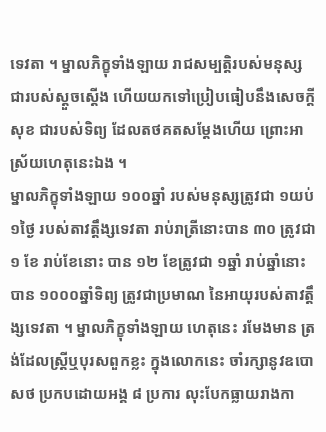ទេវតា ។ ម្នាលភិក្ខុទាំងឡាយ រាជសម្បត្តិរបស់មនុស្ស ជារបស់ស្តួចស្តើង ហើយយកទៅប្រៀបធៀបនឹងសេចក្តីសុខ ជារបស់ទិព្យ ដែលតថគតសម្តែងហើយ ព្រោះអាស្រ័យហេតុនេះឯង ។
ម្នាលភិក្ខុទាំងឡាយ ១០០ឆ្នាំ របស់មនុស្សត្រូវជា ១យប់ ១ថ្ងៃ របស់តាវត្តឹង្សទេវតា រាប់រាត្រីនោះបាន ៣០ ត្រូវជា ១ ខែ រាប់ខែនោះ បាន ១២ ខែត្រូវជា ១ឆ្នាំ រាប់ឆ្នាំនោះបាន ១០០០ឆ្នាំទិព្យ ត្រូវជាប្រមាណ នៃអាយុរបស់តាវត្តឹង្សទេវតា ។ ម្នាលភិក្ខុទាំងឡាយ ហេតុនេះ រមែងមាន ត្រង់ដែលស្ត្រីឬបុរសពួកខ្លះ ក្នុងលោកនេះ ចាំរក្សានូវឧបោសថ ប្រកបដោយអង្គ ៨ ប្រការ លុះបែកធ្លាយរាងកា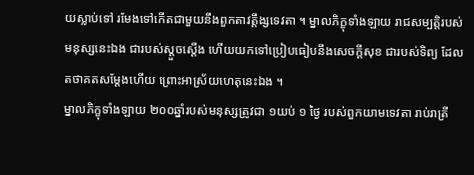យស្លាប់ទៅ រមែងទៅកើតជាមួយនឹងពួកតាវត្តឹង្សទេវតា ។ ម្នាលភិក្ខុទាំងឡាយ រាជសម្បត្តិរបស់មនុស្សនេះឯង ជារបស់ស្តួចស្តើង ហើយយកទៅប្រៀបធៀបនឹងសេចក្តីសុខ ជារបស់ទិព្យ ដែលតថាគតសម្តែងហើយ ព្រោះអាស្រ័យហេតុនេះឯង ។
ម្នាលភិក្ខុទាំងឡាយ ២០០ឆ្នាំរបស់មនុស្សត្រូវជា ១យប់ ១ ថ្ងៃ របស់ពួកយាមទេវតា រាប់រាត្រី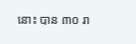នោះ បាន ៣០ រា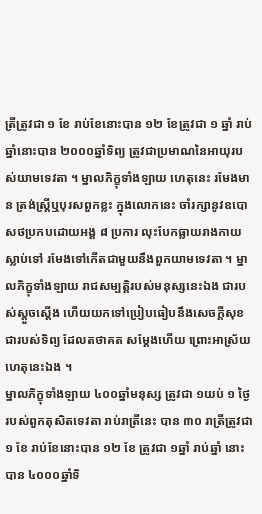ត្រីត្រូវជា ១ ខែ រាប់ខែនោះបាន ១២ ខែត្រូវជា ១ ឆ្នាំ រាប់ឆ្នាំនោះបាន ២០០០ឆ្នាំទិព្យ ត្រូវជាប្រមាណនៃអាយុរបស់យាមទេវតា ។ ម្នាលភិក្ខុទាំងឡាយ ហេតុនេះ រមែងមាន ត្រង់ស្ត្រីឬបុរសពួកខ្លះ ក្នុងលោកនេះ ចាំរក្សានូវឧបោសថប្រកបដោយអង្គ ៨ ប្រការ លុះបែកធ្លាយរាងកាយស្លាប់ទៅ រមែងទៅកើតជាមួយនឹងពួកយាមទេវតា ។ ម្នាលភិក្ខុទាំងឡាយ រាជសម្បត្តិរបស់មនុស្សនេះឯង ជារបស់ស្តួចស្តើង ហើយយកទៅប្រៀបធៀបនឹងសេចក្តីសុខ ជារបស់ទិព្យ ដែលតថាគត សម្តែងហើយ ព្រោះអាស្រ័យហេតុនេះឯង ។
ម្នាលភិក្ខុទាំងឡាយ ៤០០ឆ្នាំមនុស្ស ត្រូវជា ១យប់ ១ ថ្ងៃ របស់ពួកតុសិតទេវតា រាប់រាត្រីនេះ បាន ៣០ រាត្រីត្រូវជា ១ ខែ រាប់ខែនោះបាន ១២ ខែ ត្រូវជា ១ឆ្នាំ រាប់ឆ្នាំ នោះបាន ៤០០០ឆ្នាំទិ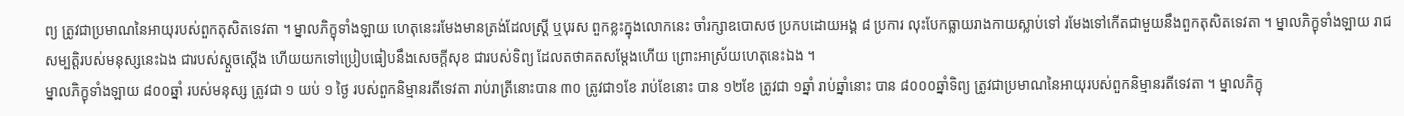ព្យ ត្រូវជាប្រមាណនៃអាយុរបស់ពួកតុសិតទេវតា ។ ម្នាលភិក្ខុទាំងឡាយ ហេតុនេះរមែងមានត្រង់ដែលស្រ្តី ឬបុរស ពួកខ្លះក្នុងលោកនេះ ចាំរក្សាឧបោសថ ប្រកបដោយអង្គ ៨ ប្រការ លុះបែកធ្លាយរាងកាយស្លាប់ទៅ រមែងទៅកើតជាមួយនឹងពួកតុសិតទេវតា ។ ម្នាលភិក្ខុទាំងឡាយ រាជសម្បត្តិរបស់មនុស្សនេះឯង ជារបស់ស្តួចស្តើង ហើយយកទៅប្រៀបធៀបនឹងសេចក្តីសុខ ជារបស់ទិព្យ ដែលតថាគតសម្តែងហើយ ព្រោះអាស្រ័យហេតុនេះឯង ។
ម្នាលភិក្ខុទាំងឡាយ ៨០០ឆ្នាំ របស់មនុស្ស ត្រូវជា ១ យប់ ១ ថ្ងៃ របស់ពួកនិម្មានរតីទេវតា រាប់រាត្រីនោះបាន ៣០ ត្រូវជា១ខែ រាប់ខែនោះ បាន ១២ខែ ត្រូវជា ១ឆ្នាំ រាប់ឆ្នាំនោះ បាន ៨០០០ឆ្នាំទិព្យ ត្រូវជាប្រមាណនៃអាយុរបស់ពួកនិម្មានរតីទេវតា ។ ម្នាលភិក្ខុ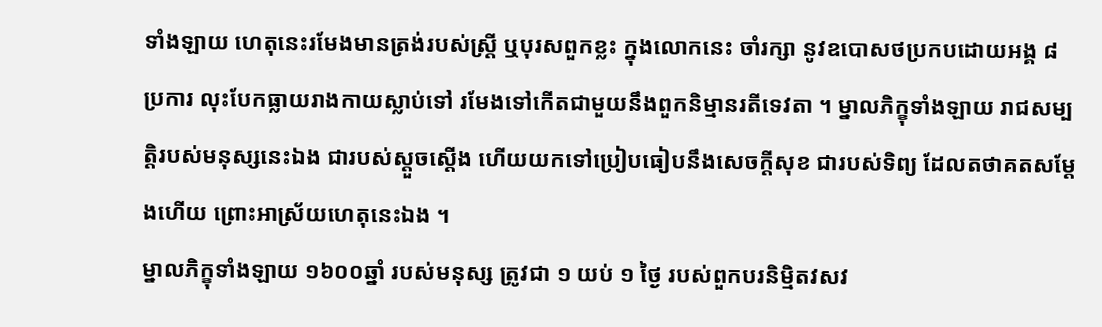ទាំងឡាយ ហេតុនេះរមែងមានត្រង់របស់ស្រ្តី ឬបុរសពួកខ្លះ ក្នុងលោកនេះ ចាំរក្សា នូវឧបោសថប្រកបដោយអង្គ ៨ ប្រការ លុះបែកធ្លាយរាងកាយស្លាប់ទៅ រមែងទៅកើតជាមួយនឹងពួកនិម្មានរតីទេវតា ។ ម្នាលភិក្ខុទាំងឡាយ រាជសម្បត្តិរបស់មនុស្សនេះឯង ជារបស់ស្តួចស្តើង ហើយយកទៅប្រៀបធៀបនឹងសេចក្តីសុខ ជារបស់ទិព្យ ដែលតថាគតសម្តែងហើយ ព្រោះអាស្រ័យហេតុនេះឯង ។
ម្នាលភិក្ខុទាំងឡាយ ១៦០០ឆ្នាំ របស់មនុស្ស ត្រូវជា ១ យប់ ១ ថ្ងៃ របស់ពួកបរនិមិ្មតវសវ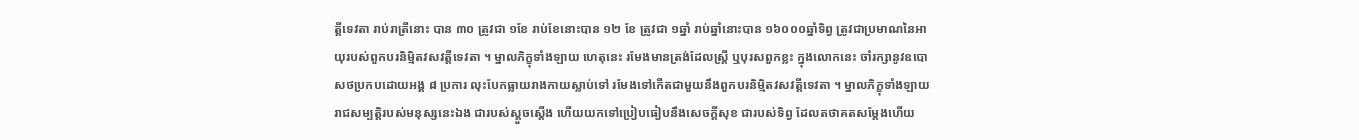ត្តីទេវតា រាប់រាត្រីនោះ បាន ៣០ ត្រូវជា ១ខែ រាប់ខែនោះបាន ១២ ខែ ត្រូវជា ១ឆ្នាំ រាប់ឆ្នាំនោះបាន ១៦០០០ឆ្នាំទិព្វ ត្រូវជាប្រមាណនៃអាយុរបស់ពួកបរនិម្មិតវសវត្តីទេវតា ។ ម្នាលភិក្ខុទាំងឡាយ ហេតុនេះ រមែងមានត្រង់ដែលស្ត្រី ឬបុរសពួកខ្លះ ក្នុងលោកនេះ ចាំរក្សានូវឧបោសថប្រកបដោយអង្គ ៨ ប្រការ លុះបែកធ្លាយរាងកាយស្លាប់ទៅ រមែងទៅកើតជាមួយនឹងពួកបរនិម្មិតវសវត្តីទេវតា ។ ម្នាលភិក្ខុទាំងឡាយ រាជសម្បត្តិរបស់មនុស្សនេះឯង ជារបស់ស្តួចស្តើង ហើយយកទៅប្រៀបធៀបនឹងសេចក្តីសុខ ជារបស់ទិព្វ ដែលតថាគតសម្តែងហើយ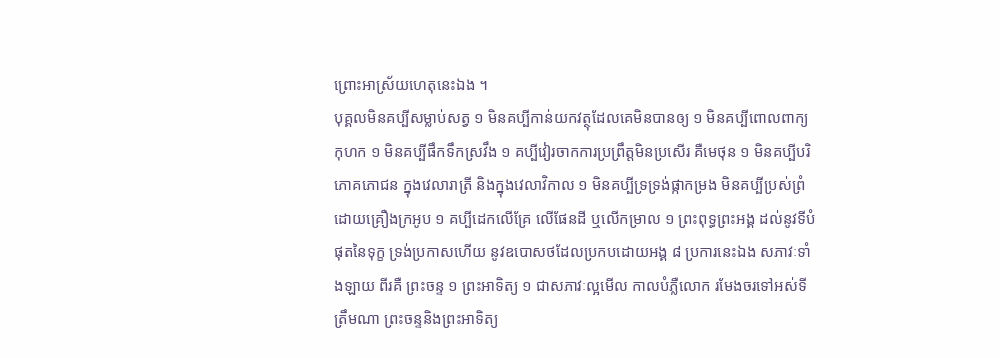ព្រោះអាស្រ័យហេតុនេះឯង ។
បុគ្គលមិនគប្បីសម្លាប់សត្វ ១ មិនគប្បីកាន់យកវត្ថុដែលគេមិនបានឲ្យ ១ មិនគប្បីពោលពាក្យកុហក ១ មិនគប្បីផឹកទឹកស្រវឹង ១ គប្បីវៀរចាកការប្រព្រឹត្តមិនប្រសើរ គឺមេថុន ១ មិនគប្បីបរិភោគភោជន ក្នុងវេលារាត្រី និងក្នុងវេលាវិកាល ១ មិនគប្បីទ្រទ្រង់ផ្កាកម្រង មិនគប្បីប្រស់ព្រំដោយគ្រឿងក្រអូប ១ គប្បីដេកលើគ្រែ លើផែនដី ឬលើកម្រាល ១ ព្រះពុទ្ធព្រះអង្គ ដល់នូវទីបំផុតនៃទុក្ខ ទ្រង់ប្រកាសហើយ នូវឧបោសថដែលប្រកបដោយអង្គ ៨ ប្រការនេះឯង សភាវៈទាំងឡាយ ពីរគឺ ព្រះចន្ទ ១ ព្រះអាទិត្យ ១ ជាសភាវៈល្អមើល កាលបំភ្លឺលោក រមែងចរទៅអស់ទីត្រឹមណា ព្រះចន្ទនិងព្រះអាទិត្យ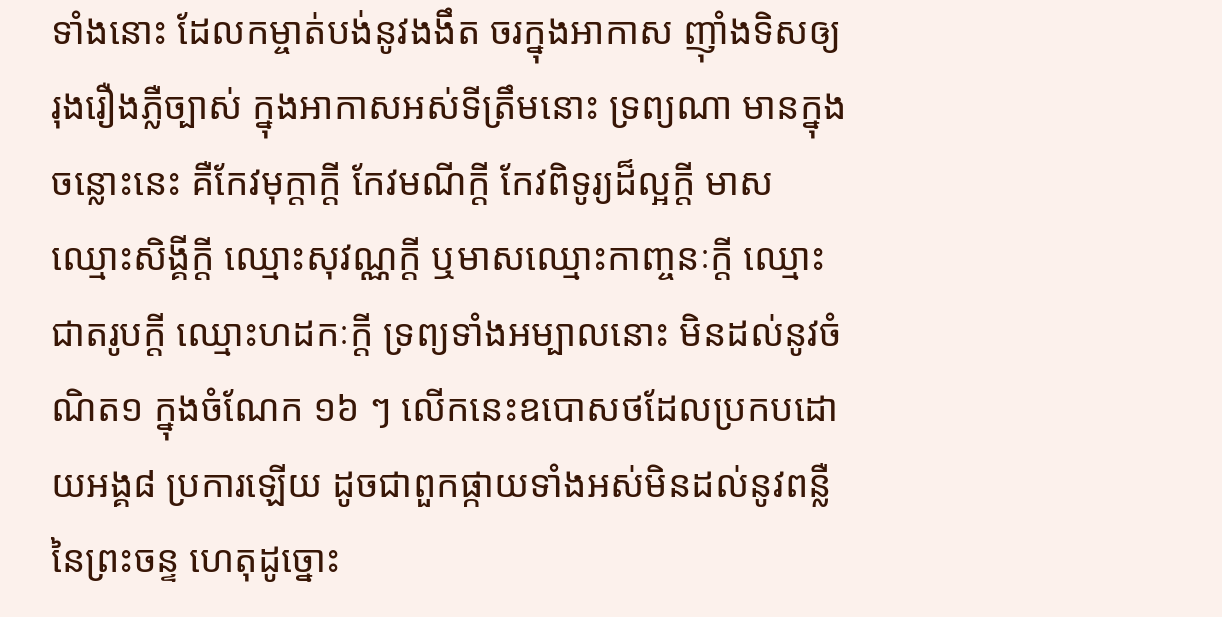ទាំងនោះ ដែលកម្ចាត់បង់នូវងងឹត ចរក្នុងអាកាស ញ៉ាំងទិសឲ្យរុងរឿងភ្លឺច្បាស់ ក្នុងអាកាសអស់ទីត្រឹមនោះ ទ្រព្យណា មានក្នុងចន្លោះនេះ គឺកែវមុក្តាក្តី កែវមណីក្តី កែវពិទូរ្យដ៏ល្អក្តី មាសឈ្មោះសិង្គីក្តី ឈ្មោះសុវណ្ណក្តី ឬមាសឈ្មោះកាញ្ចនៈក្តី ឈ្មោះជាតរូបក្តី ឈ្មោះហដកៈក្តី ទ្រព្យទាំងអម្បាលនោះ មិនដល់នូវចំណិត១ ក្នុងចំណែក ១៦ ៗ លើកនេះឧបោសថដែលប្រកបដោយអង្គ៨ ប្រការឡើយ ដូចជាពួកផ្កាយទាំងអស់មិនដល់នូវពន្លឺនៃព្រះចន្ទ ហេតុដូច្នោះ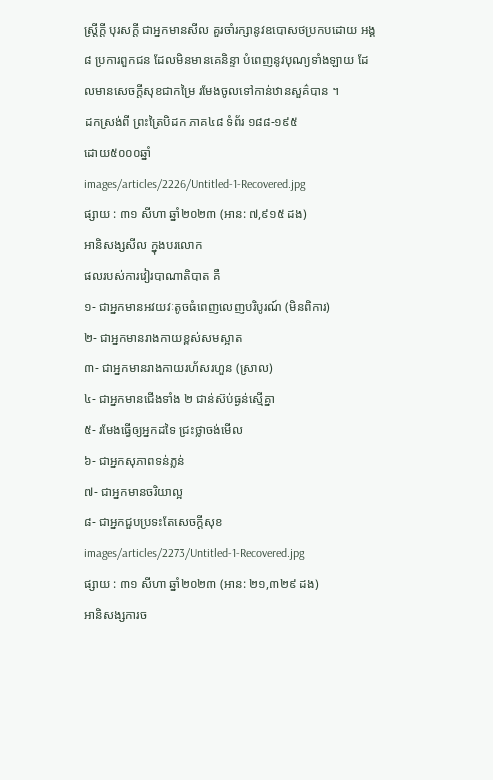ស្រ្តីក្តី បុរសក្តី ជាអ្នកមានសីល គួរចាំរក្សានូវឧបោសថប្រកបដោយ អង្គ៨ ប្រការពួកជន ដែលមិនមានគេនិន្ទា បំពេញនូវបុណ្យទាំងឡាយ ដែលមានសេចក្តីសុខជាកម្រៃ រមែងចូលទៅកាន់ឋានសួគ៌បាន ។
ដកស្រង់ពី ព្រះត្រៃបិដក ភាគ៤៨ ទំព័រ ១៨៨-១៩៥
ដោយ៥០០០ឆ្នាំ
images/articles/2226/Untitled-1-Recovered.jpg
ផ្សាយ : ៣១ សីហា ឆ្នាំ២០២៣ (អាន: ៧,៩១៥ ដង)
អានិសង្សសីល ក្នុងបរលោក
ផលរបស់ការវៀរបាណាតិបាត គឺ
១- ជាអ្នកមានអវយវៈតូចធំពេញលេញបរិបូរណ៍ (មិនពិការ)
២- ជាអ្នកមានរាងកាយខ្ពស់សមស្អាត
៣- ជាអ្នកមានរាងកាយរហ័សរហួន (ស្រាល)
៤- ជាអ្នកមានជើងទាំង ២ ជាន់ស៊ប់ធ្ងន់ស្មើគ្នា
៥- រមែងធ្វើឲ្យអ្នកដទៃ ជ្រះថ្លាចង់មើល
៦- ជាអ្នកសុភាពទន់ភ្លន់
៧- ជាអ្នកមានចរិយាល្អ
៨- ជាអ្នកជួបប្រទះតែសេចក្ដីសុខ
images/articles/2273/Untitled-1-Recovered.jpg
ផ្សាយ : ៣១ សីហា ឆ្នាំ២០២៣ (អាន: ២១,៣២៩ ដង)
អានិសង្សការច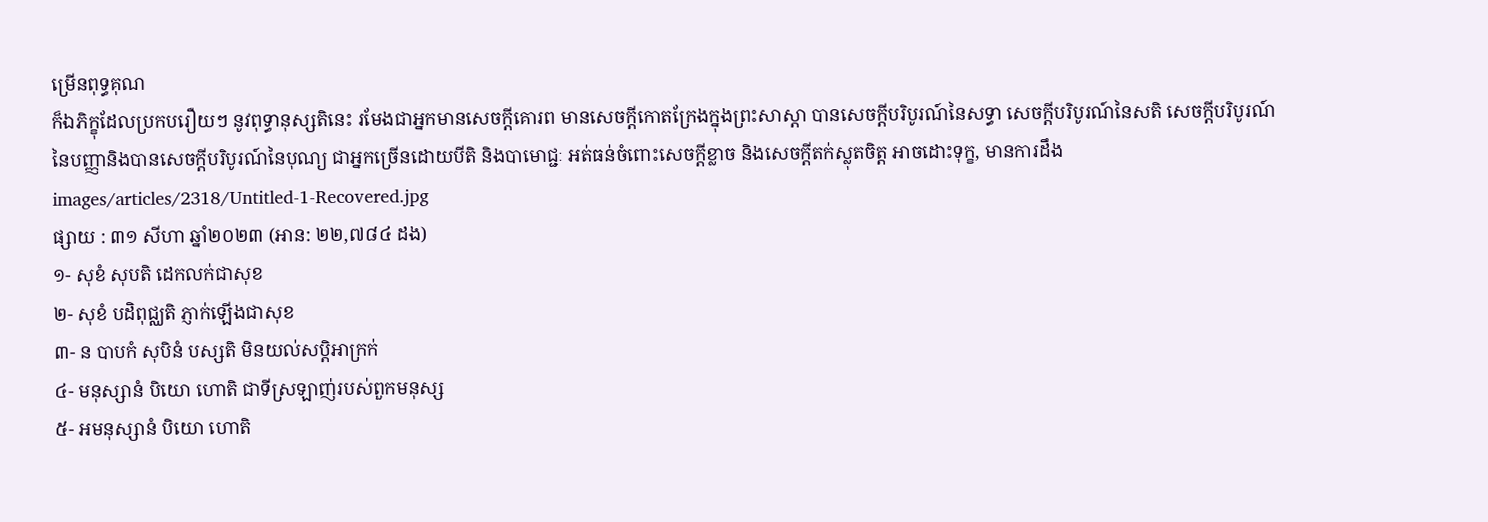ម្រើនពុទ្ធគុណ
ក៏ឯភិក្ខុដែលប្រកបរឿយៗ នូវពុទ្ធានុស្សតិនេះ រមែងជាអ្នកមានសេចក្ដីគោរព មានសេចក្ដីកោតក្រែងក្នុងព្រះសាស្ដា បានសេចក្ដីបរិបូរណ៍នៃសទ្ធា សេចក្ដីបរិបូរណ៍នៃសតិ សេចក្ដីបរិបូរណ៍នៃបញ្ញានិងបានសេចក្ដីបរិបូរណ៍នៃបុណ្យ ជាអ្នកច្រើនដោយបីតិ និងបាមោជ្ជៈ អត់ធន់ចំពោះសេចក្ដីខ្លាច និងសេចក្ដីតក់ស្លុតចិត្ត អាចដោះទុក្ខ, មានការដឹង
images/articles/2318/Untitled-1-Recovered.jpg
ផ្សាយ : ៣១ សីហា ឆ្នាំ២០២៣ (អាន: ២២,៧៨៤ ដង)
១- សុខំ សុបតិ ដេកលក់ជាសុខ
២- សុខំ បដិពុជ្ឈតិ ភ្ញាក់ឡើងជាសុខ
៣- ន បាបកំ សុបិនំ បស្សតិ មិនយល់សប្តិអាក្រក់
៤- មនុស្សានំ បិយោ ហោតិ ជាទីស្រឡាញ់របស់ពួកមនុស្ស
៥- អមនុស្សានំ បិយោ ហោតិ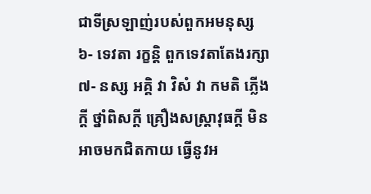ជាទីស្រឡាញ់របស់ពួកអមនុស្ស
៦- ទេវតា រក្ខន្តិ ពួកទេវតាតែងរក្សា
៧- នស្ស អគ្គិ វា វិសំ វា កមតិ ភ្លើងក្ដី ថ្នាំពិសក្ដី គ្រឿងសស្ត្រាវុធក្ដី មិនអាចមកជិតកាយ ធ្វើនូវអ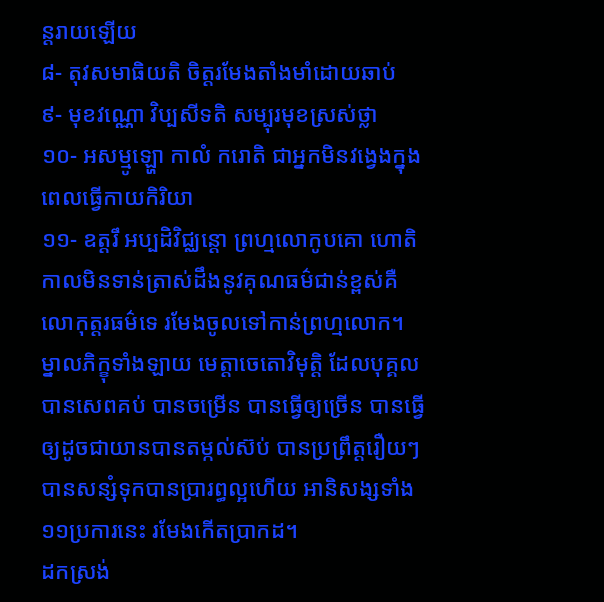ន្តរាយឡើយ
៨- តុវសមាធិយតិ ចិត្តរមែងតាំងមាំដោយឆាប់
៩- មុខវណ្ណោ វិប្បសីទតិ សម្បុរមុខស្រស់ថ្លា
១០- អសម្មូឡ្ហោ កាលំ ករោតិ ជាអ្នកមិនវង្វេងក្នុងពេលធ្វើកាយកិរិយា
១១- ឧត្តរឹ អប្បដិវិជ្ឈន្តោ ព្រហ្មលោកូបគោ ហោតិ កាលមិនទាន់ត្រាស់ដឹងនូវគុណធម៌ជាន់ខ្ពស់គឺលោកុត្តរធម៌ទេ រមែងចូលទៅកាន់ព្រហ្មលោក។
ម្នាលភិក្ខុទាំងឡាយ មេត្តាចេតោវិមុត្តិ ដែលបុគ្គលបានសេពគប់ បានចម្រើន បានធ្វើឲ្យច្រើន បានធ្វើឲ្យដូចជាយានបានតម្កល់ស៊ប់ បានប្រព្រឹត្តរឿយៗ បានសន្សំទុកបានប្រារព្ធល្អហើយ អានិសង្សទាំង១១ប្រការនេះ រមែងកើតប្រាកដ។
ដកស្រង់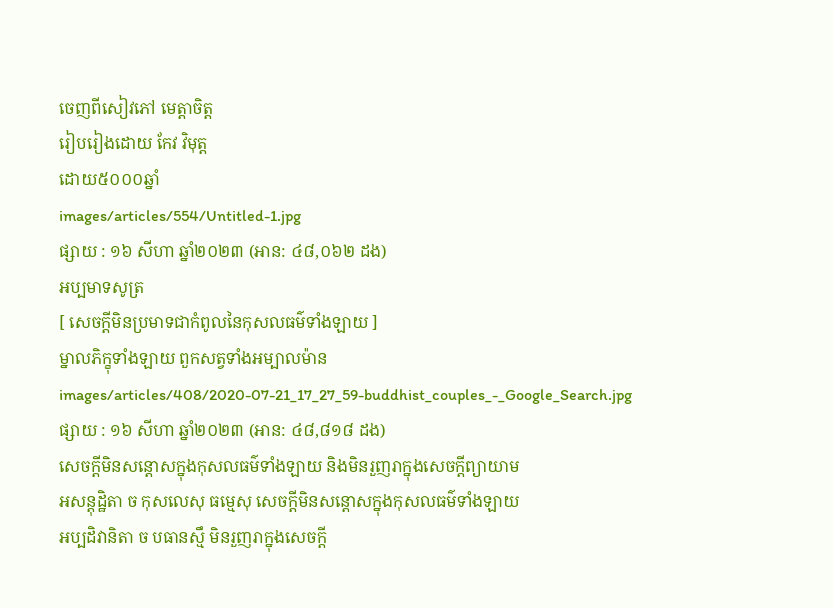ចេញពីសៀវភៅ មេត្តាចិត្ត
រៀបរៀងដោយ កែវ វិមុត្ត
ដោយ៥០០០ឆ្នាំ
images/articles/554/Untitled-1.jpg
ផ្សាយ : ១៦ សីហា ឆ្នាំ២០២៣ (អាន: ៤៨,០៦២ ដង)
អប្បមាទសូត្រ
[ សេចក្តីមិនប្រមាទជាកំពូលនៃកុសលធម៌ទាំងឡាយ ]
ម្នាលភិក្ខុទាំងឡាយ ពួកសត្វទាំងអម្បាលម៉ាន
images/articles/408/2020-07-21_17_27_59-buddhist_couples_-_Google_Search.jpg
ផ្សាយ : ១៦ សីហា ឆ្នាំ២០២៣ (អាន: ៤៨,៨១៨ ដង)
សេចក្តីមិនសន្តោសក្នុងកុសលធម៌ទាំងឡាយ និងមិនរួញរាក្នុងសេចក្តីព្យាយាម
អសន្តុដ្ឋិតា ច កុសលេសុ ធម្មេសុ សេចក្តីមិនសន្តោសក្នុងកុសលធម៌ទាំងឡាយ
អប្បដិវានិតា ច បធានស្មឹ មិនរួញរាក្នុងសេចក្តី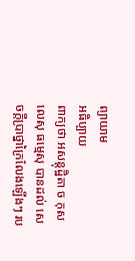ព្យាយាម
អធិប្បាយ
ពាក្យថា អសន្តុដ្ឋិតា ច កុសលេសុ ធម្មេសុ បានដល់ សេចក្តីប្រាថ្នាក្រៃលែងឡើងៗ រប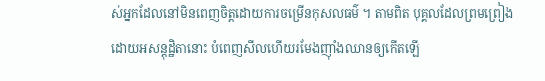ស់អ្នកដែលនៅមិនពេញចិត្តដោយការចម្រើនកុសលធម៌ ។ តាមពិត បុគ្គលដែលព្រមព្រៀងដោយអសន្តុដ្ឋិតានោះ បំពេញសីលហើយរមែងញ៉ាំងឈានឲ្យកើតឡើ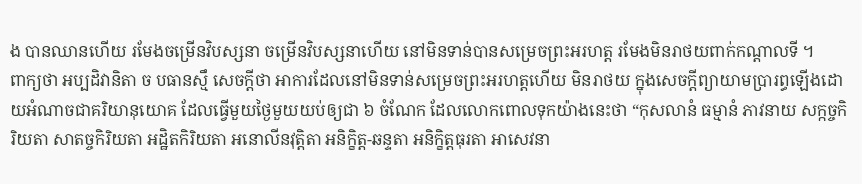ង បានឈានហើយ រមែងចម្រើនវិបស្សនា ចម្រើនវិបស្សនាហើយ នៅមិនទាន់បានសម្រេចព្រះអរហត្ត រមែងមិនរាថយពាក់កណ្តាលទី ។
ពាក្យថា អប្បដិវានិតា ច បធានស្មឹ សេចក្តីថា អាការដែលនៅមិនទាន់សម្រេចព្រះអរហត្តហើយ មិនរាថយ ក្នុងសេចក្តីព្យាយាមប្រារព្ធឡើងដោយអំណាចជាគរិយានុយោគ ដែលធ្វើមួយថ្ងៃមួយយប់ឲ្យជា ៦ ចំណែក ដែលលោកពោលទុកយ៉ាងនេះថា “កុសលានំ ធម្មានំ ភាវនាយ សក្កច្ចកិរិយតា សាតច្ចកិរិយតា អដ្ឋិតកិរិយតា អនោលីនវុត្តិតា អនិក្ខិត្ត-ឆន្ទតា អនិក្ខិត្តធុរតា អាសេវនា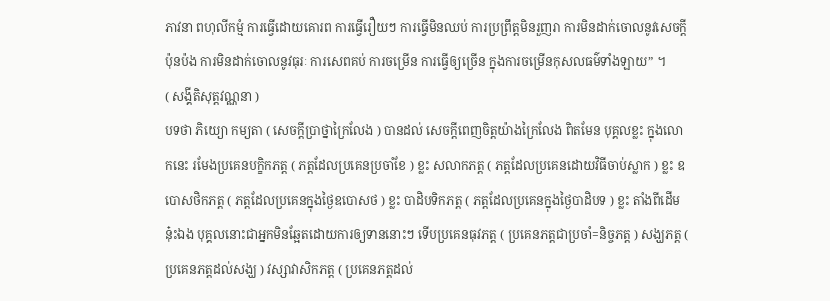ភាវនា ពហុលីកម្មំ ការធ្វើដោយគោរព ការធ្វើរឿយៗ ការធ្វើមិនឈប់ ការប្រព្រឹត្តមិនរួញរា ការមិនដាក់ចោលនូវសេចក្តីប៉ុនប៉ង ការមិនដាក់ចោលនូវធុរៈ ការសេពគប់ ការចម្រើន ការធ្វើឲ្យច្រើន ក្នុងការចម្រើនកុសលធម៌ទាំងឡាយ” ។
( សង្គីតិសុត្តវណ្ណនា )
បទថា ភិយ្យោ កម្យតា ( សេចក្តីប្រាថ្នាក្រៃលែង ) បានដល់ សេចក្តីពេញចិត្តយ៉ាងក្រៃលែង ពិតមែន បុគ្គលខ្លះ ក្នុងលោកនេះ រមែងប្រគេនបក្ខិកភត្ត ( ភត្តដែលប្រគេនប្រចាំខែ ) ខ្លះ សលាកភត្ត ( ភត្តដែលប្រគេនដោយវិធីចាប់ស្លាក ) ខ្លះ ឧបោសថិកភត្ត ( ភត្តដែលប្រគេនក្នុងថ្ងៃឧបោសថ ) ខ្លះ បាដិបទិកភត្ត ( ភត្តដែលប្រគេនក្នុងថ្ងៃបាដិបទ ) ខ្លះ តាំងពីដើមនុ៎ះឯង បុគ្គលនោះជាអ្នកមិនឆ្អែតដោយការឲ្យទាននោះៗ ទើបប្រគេនធុវភត្ត ( ប្រគេនភត្តជាប្រចាំ=និច្ចភត្ត ) សង្ឃភត្ត ( ប្រគេនភត្តដល់សង្ឃ ) វស្សាវាសិកភត្ត ( ប្រគេនភត្តដល់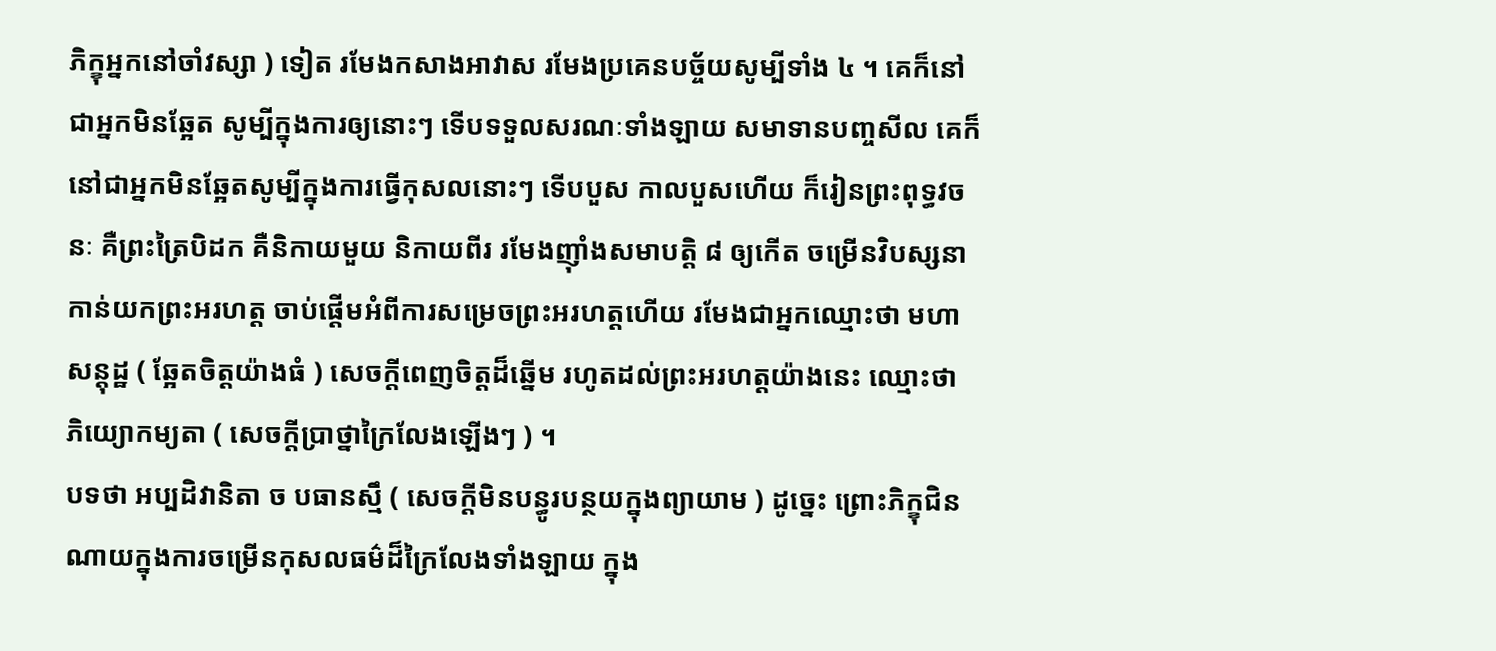ភិក្ខុអ្នកនៅចាំវស្សា ) ទៀត រមែងកសាងអាវាស រមែងប្រគេនបច្ច័យសូម្បីទាំង ៤ ។ គេក៏នៅជាអ្នកមិនឆ្អែត សូម្បីក្នុងការឲ្យនោះៗ ទើបទទួលសរណៈទាំងឡាយ សមាទានបញ្ចសីល គេក៏នៅជាអ្នកមិនឆ្អែតសូម្បីក្នុងការធ្វើកុសលនោះៗ ទើបបួស កាលបួសហើយ ក៏រៀនព្រះពុទ្ធវចនៈ គឺព្រះត្រៃបិដក គឺនិកាយមួយ និកាយពីរ រមែងញ៉ាំងសមាបត្តិ ៨ ឲ្យកើត ចម្រើនវិបស្សនា កាន់យកព្រះអរហត្ត ចាប់ផ្តើមអំពីការសម្រេចព្រះអរហត្តហើយ រមែងជាអ្នកឈ្មោះថា មហាសន្តុដ្ឋ ( ឆ្អែតចិត្តយ៉ាងធំ ) សេចក្តីពេញចិត្តដ៏ឆ្នើម រហូតដល់ព្រះអរហត្តយ៉ាងនេះ ឈ្មោះថា ភិយ្យោកម្យតា ( សេចក្តីប្រាថ្នាក្រៃលែងឡើងៗ ) ។
បទថា អប្បដិវានិតា ច បធានស្មឹ ( សេចក្តីមិនបន្ធូរបន្ថយក្នុងព្យាយាម ) ដូច្នេះ ព្រោះភិក្ខុជិនណាយក្នុងការចម្រើនកុសលធម៌ដ៏ក្រៃលែងទាំងឡាយ ក្នុង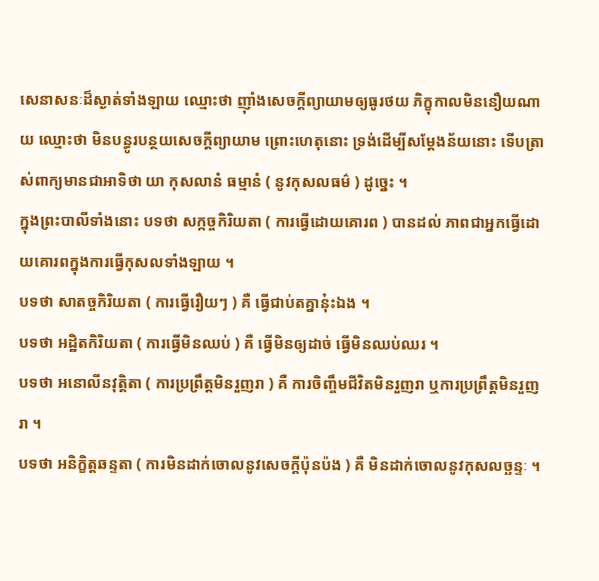សេនាសនៈដ៏ស្ងាត់ទាំងឡាយ ឈ្មោះថា ញ៉ាំងសេចក្តីព្យាយាមឲ្យធូរថយ ភិក្ខុកាលមិននឿយណាយ ឈ្មោះថា មិនបន្ធូរបន្ថយសេចក្តីព្យាយាម ព្រោះហេតុនោះ ទ្រង់ដើម្បីសម្តែងន័យនោះ ទើបត្រាស់ពាក្យមានជាអាទិថា យា កុសលានំ ធម្មានំ ( នូវកុសលធម៌ ) ដូច្នេះ ។
ក្នុងព្រះបាលីទាំងនោះ បទថា សក្កច្ចកិរិយតា ( ការធ្វើដោយគោរព ) បានដល់ ភាពជាអ្នកធ្វើដោយគោរពក្នុងការធ្វើកុសលទាំងឡាយ ។
បទថា សាតច្ចកិរិយតា ( ការធ្វើរឿយៗ ) គឺ ធ្វើជាប់តគ្នានុ៎ះឯង ។
បទថា អដ្ឋិតកិរិយតា ( ការធ្វើមិនឈប់ ) គឺ ធ្វើមិនឲ្យដាច់ ធ្វើមិនឈប់ឈរ ។
បទថា អនោលីនវុត្តិតា ( ការប្រព្រឹត្តមិនរួញរា ) គឺ ការចិញ្ចឹមជីវិតមិនរួញរា ឬការប្រព្រឹត្តមិនរួញរា ។
បទថា អនិក្ខិត្តឆន្ទតា ( ការមិនដាក់ចោលនូវសេចក្តីប៉ុនប៉ង ) គឺ មិនដាក់ចោលនូវកុសលច្ឆន្ទៈ ។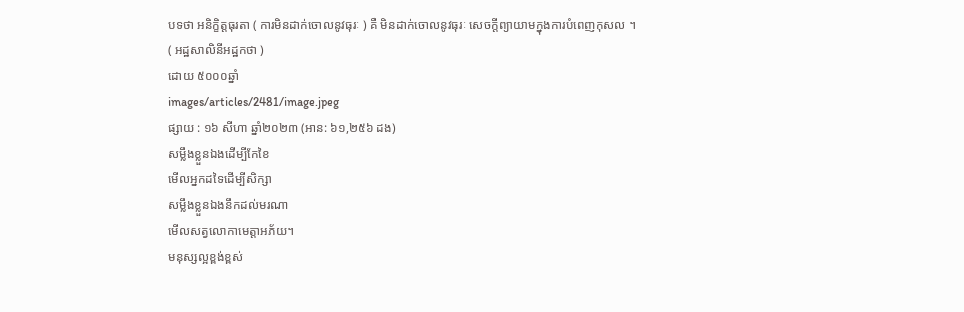បទថា អនិក្ខិត្តធុរតា ( ការមិនដាក់ចោលនូវធុរៈ ) គឺ មិនដាក់ចោលនូវធុរៈ សេចក្តីព្យាយាមក្នុងការបំពេញកុសល ។
( អដ្ឋសាលិនីអដ្ឋកថា )
ដោយ ៥០០០ឆ្នាំ
images/articles/2481/image.jpeg
ផ្សាយ : ១៦ សីហា ឆ្នាំ២០២៣ (អាន: ៦១,២៥៦ ដង)
សម្លឹងខ្លួនឯងដើម្បីកែខៃ
មើលអ្នកដទៃដើម្បីសិក្សា
សម្លឹងខ្លួនឯងនឹកដល់មរណា
មើលសត្វលោកាមេត្តាអភ័យ។
មនុស្សល្អខ្ពង់ខ្ពស់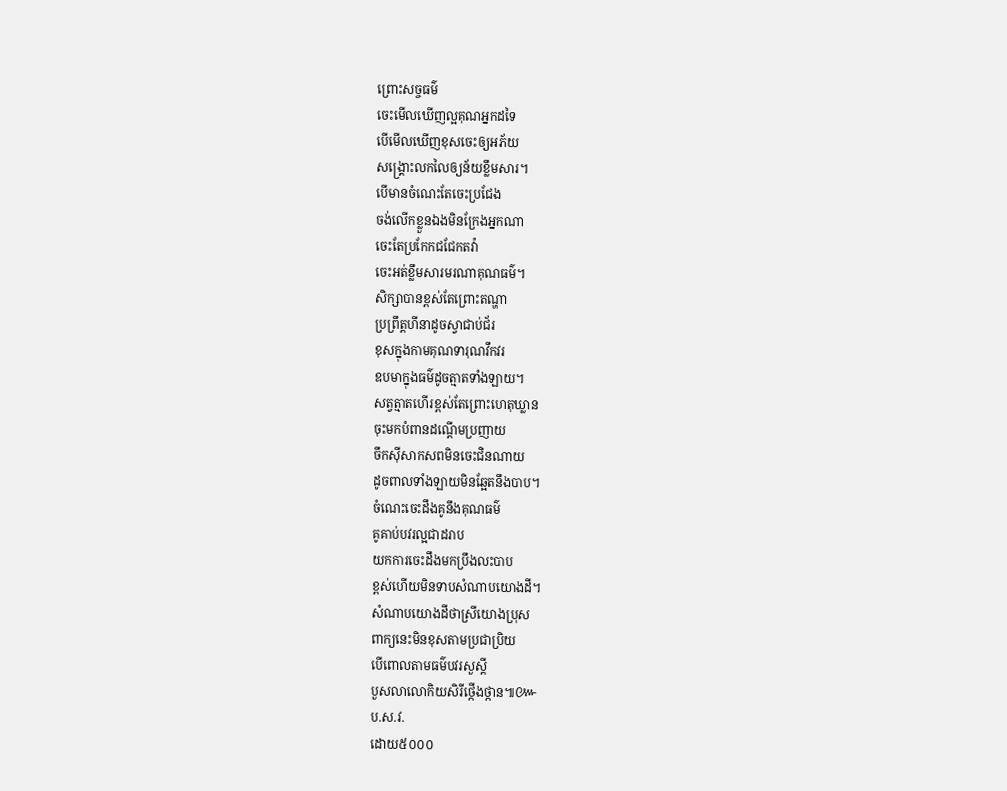ព្រោះសច្ចធម៌
ចេះមើលឃើញល្អគុណអ្នកដទៃ
បើមើលឃើញខុសចេះឲ្យអភ័យ
សង្គ្រោះលកលៃឲ្យន័យខ្លឹមសារ។
បើមានចំណេះតែចេះប្រជែង
ចង់លើកខ្លួនឯងមិនក្រែងអ្នកណា
ចេះតែប្រកែកជជែកតវ៉ា
ចេះអត់ខ្លឹមសារមរណាគុណធម៌។
សិក្សាបានខ្ពស់តែព្រោះតណ្ហា
ប្រព្រឹត្តហីនាដូចស្វាជាប់ជ័រ
ខុសក្នុងកាមគុណទារុណវឹកវរ
ឧបមាក្នុងធម៌ដូចត្មាតទាំងឡាយ។
សត្វត្មាតហើរខ្ពស់តែព្រោះហេតុឃ្លាន
ចុះមកបំពានដណ្ដើមប្រញាយ
ចឹកសុីសាកសពមិនចេះជិនណាយ
ដូចពាលទាំងឡាយមិនឆ្អែតនឹងបាប។
ចំណេះចេះដឹងគូនឹងគុណធម៌
គូគាប់បវរល្អជាដរាប
យកការចេះដឹងមកប្រឹងលះបាប
ខ្ពស់ហើយមិនទាបសំណាបយោងដី។
សំណាបយោងដីថាស្រីយោងប្រុស
ពាក្យនេះមិនខុសតាមប្រជាប្រិយ
បើពោលតាមធម៌បវរសួស្ដី
បួសលាលោកិយសិរីថ្កើងថ្កាន៕៚
ប.ស.វ.
ដោយ៥០០០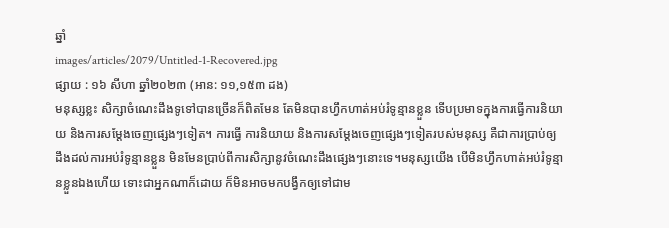ឆ្នាំ
images/articles/2079/Untitled-1-Recovered.jpg
ផ្សាយ : ១៦ សីហា ឆ្នាំ២០២៣ (អាន: ១១,១៥៣ ដង)
មនុស្សខ្លះ សិក្សាចំណេះដឹងទូទៅបានច្រើនក៏ពិតមែន តែមិនបានហ្វឹកហាត់អប់រំទូន្មានខ្លួន ទើបប្រមាទក្នុងការធ្វើការនិយាយ និងការសម្ដែងចេញផ្សេងៗទៀត។ ការធ្វើ ការនិយាយ និងការសម្ដែងចេញផ្សេងៗទៀតរបស់មនុស្ស គឺជាការប្រាប់ឲ្យដឹងដល់ការអប់រំទូន្មានខ្លួន មិនមែនប្រាប់ពីការសិក្សានូវចំណេះដឹងផ្សេងៗនោះទេ។មនុស្សយើង បើមិនហ្វឹកហាត់អប់រំទូន្មានខ្លួនឯងហើយ ទោះជាអ្នកណាក៏ដោយ ក៏មិនអាចមកបង្វឹកឲ្យទៅជាម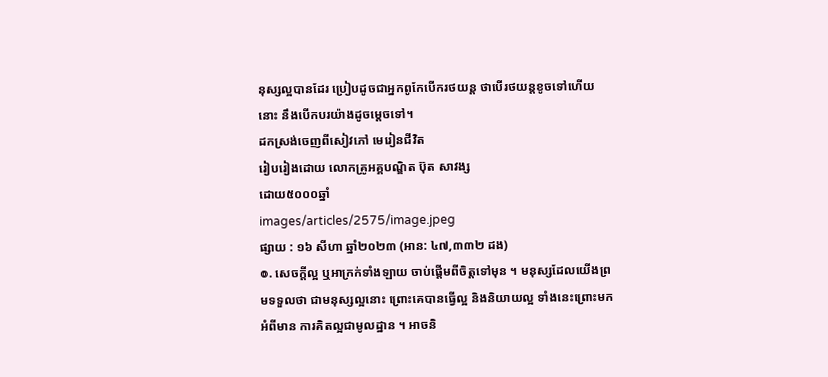នុស្សល្អបានដែរ ប្រៀបដូចជាអ្នកពូកែបើករថយន្ត ថាបើរថយន្តខូចទៅហើយនោះ នឹងបើកបរយ៉ាងដូចម្ដេចទៅ។
ដកស្រង់ចេញពីសៀវភៅ មេរៀនជីវិត
រៀបរៀងដោយ លោកគ្រូអគ្គបណ្ឌិត ប៊ុត សាវង្ស
ដោយ៥០០០ឆ្នាំ
images/articles/2575/image.jpeg
ផ្សាយ : ១៦ សីហា ឆ្នាំ២០២៣ (អាន: ៤៧,៣៣២ ដង)
៙. សេចក្ដីល្អ ឬអាក្រក់ទាំងឡាយ ចាប់ផ្ដើមពីចិត្តទៅមុន ។ មនុស្សដែលយើងព្រមទទួលថា ជាមនុស្សល្អនោះ ព្រោះគេបានធ្វើល្អ និងនិយាយល្អ ទាំងនេះព្រោះមកអំពីមាន ការគិតល្អជាមូលដ្ឋាន ។ អាចនិ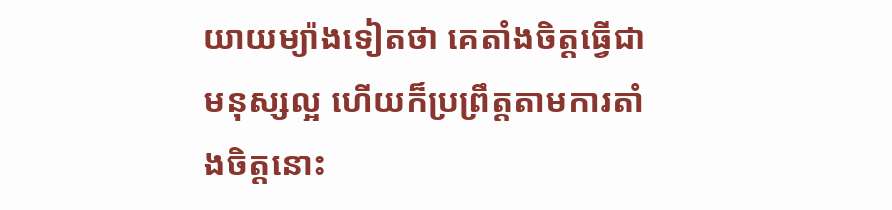យាយម្យ៉ាងទៀតថា គេតាំងចិត្តធ្វើជាមនុស្សល្អ ហើយក៏ប្រព្រឹត្តតាមការតាំងចិត្តនោះ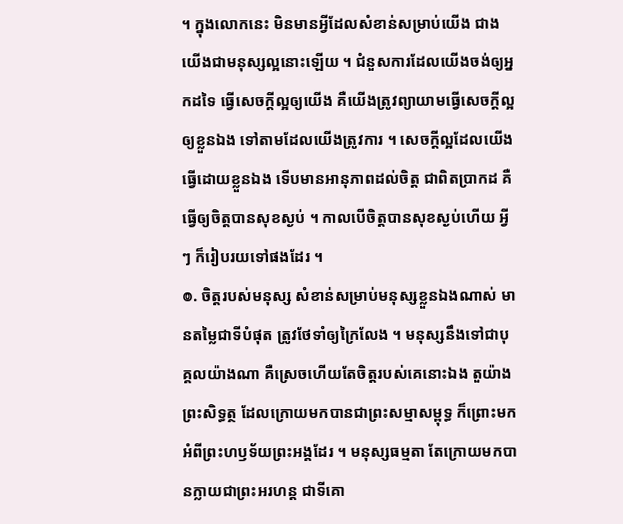។ ក្នុងលោកនេះ មិនមានអ្វីដែលសំខាន់សម្រាប់យើង ជាងយើងជាមនុស្សល្អនោះឡើយ ។ ជំនួសការដែលយើងចង់ឲ្យអ្នកដទៃ ធ្វើសេចក្ដីល្អឲ្យយើង គឺយើងត្រូវព្យាយាមធ្វើសេចក្ដីល្អឲ្យខ្លួនឯង ទៅតាមដែលយើងត្រូវការ ។ សេចក្ដីល្អដែលយើងធ្វើដោយខ្លួនឯង ទើបមានអានុភាពដល់ចិត្ត ជាពិតប្រាកដ គឺធ្វើឲ្យចិត្តបានសុខស្ងប់ ។ កាលបើចិត្តបានសុខស្ងប់ហើយ អ្វី ៗ ក៏រៀបរយទៅផងដែរ ។
៙. ចិត្តរបស់មនុស្ស សំខាន់សម្រាប់មនុស្សខ្លួនឯងណាស់ មានតម្លៃជាទីបំផុត ត្រូវថែទាំឲ្យក្រៃលែង ។ មនុស្សនឹងទៅជាបុគ្គលយ៉ាងណា គឺស្រេចហើយតែចិត្តរបស់គេនោះឯង តួយ៉ាងព្រះសិទ្ធត្ថ ដែលក្រោយមកបានជាព្រះសម្មាសម្ពុទ្ធ ក៏ព្រោះមកអំពីព្រះហឫទ័យព្រះអង្គដែរ ។ មនុស្សធម្មតា តែក្រោយមកបានក្លាយជាព្រះអរហន្ត ជាទីគោ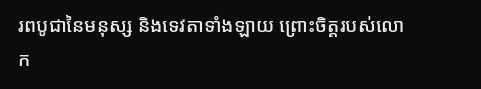រពបូជានៃមនុស្ស និងទេវតាទាំងឡាយ ព្រោះចិត្តរបស់លោក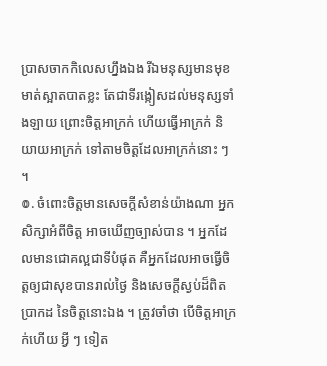ប្រាសចាកកិលេសហ្នឹងឯង រីឯមនុស្សមានមុខមាត់ស្អាតបាតខ្លះ តែជាទីរង្កៀសដល់មនុស្សទាំងឡាយ ព្រោះចិត្តអាក្រក់ ហើយធ្វើអាក្រក់ និយាយអាក្រក់ ទៅតាមចិត្តដែលអាក្រក់នោះ ៗ ។
៙. ចំពោះចិត្តមានសេចក្ដីសំខាន់យ៉ាងណា អ្នកសិក្សាអំពីចិត្ត អាចឃើញច្បាស់បាន ។ អ្នកដែលមានជោគល្អជាទីបំផុត គឺអ្នកដែលអាចធ្វើចិត្តឲ្យជាសុខបានរាល់ថ្ងៃ និងសេចក្ដីស្ងប់ដ៏ពិតប្រាកដ នៃចិត្តនោះឯង ។ ត្រូវចាំថា បើចិត្តអាក្រក់ហើយ អ្វី ៗ ទៀត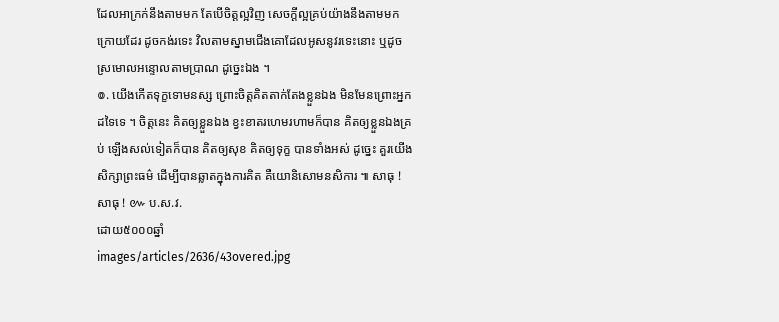ដែលអាក្រក់នឹងតាមមក តែបើចិត្តល្អវិញ សេចក្ដីល្អគ្រប់យ៉ាងនឹងតាមមកក្រោយដែរ ដូចកង់រទេះ វិលតាមស្នាមជើងគោដែលអូសនូវរទេះនោះ ឬដូចស្រមោលអន្ទោលតាមប្រាណ ដូច្នេះឯង ។
៙. យើងកើតទុក្ខទោមនស្ស ព្រោះចិត្តគិតតាក់តែងខ្លួនឯង មិនមែនព្រោះអ្នកដទៃទេ ។ ចិត្តនេះ គិតឲ្យខ្លួនឯង ខ្វះខាតរហេមរហាមក៏បាន គិតឲ្យខ្លួនឯងគ្រប់ ឡើងសល់ទៀតក៏បាន គិតឲ្យសុខ គិតឲ្យទុក្ខ បានទាំងអស់ ដូច្នេះ គួរយើងសិក្សាព្រះធម៌ ដើម្បីបានឆ្លាតក្នុងការគិត គឺយោនិសោមនសិការ ៕ សាធុ ! សាធុ ! ៚ ប.ស.វ.
ដោយ៥០០០ឆ្នាំ
images/articles/2636/43overed.jpg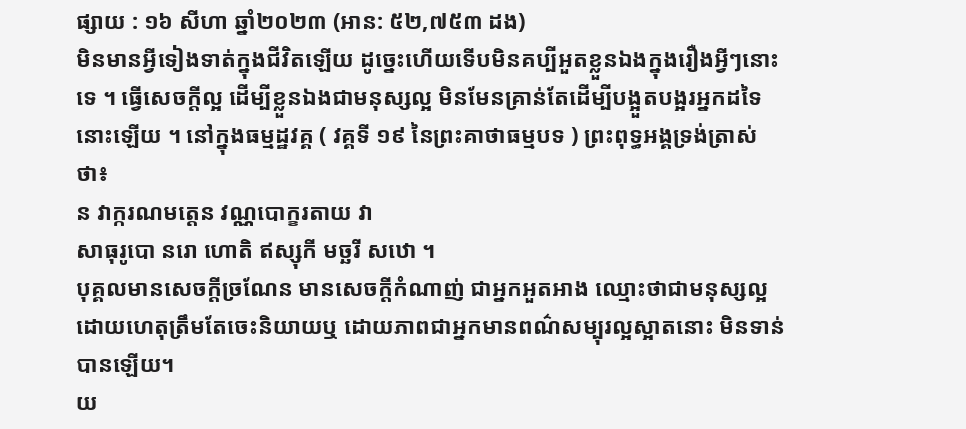ផ្សាយ : ១៦ សីហា ឆ្នាំ២០២៣ (អាន: ៥២,៧៥៣ ដង)
មិនមានអ្វីទៀងទាត់ក្នុងជីវិតឡើយ ដូច្នេះហើយទើបមិនគប្បីអួតខ្លួនឯងក្នុងរឿងអ្វីៗនោះទេ ។ ធ្វើសេចក្តីល្អ ដើម្បីខ្លួនឯងជាមនុស្សល្អ មិនមែនគ្រាន់តែដើម្បីបង្អួតបង្អរអ្នកដទៃនោះឡើយ ។ នៅក្នុងធម្មដ្ឋវគ្គ ( វគ្គទី ១៩ នៃព្រះគាថាធម្មបទ ) ព្រះពុទ្ធអង្គទ្រង់ត្រាស់ថា៖
ន វាក្ករណមត្តេន វណ្ណបោក្ខរតាយ វា
សាធុរូបោ នរោ ហោតិ ឥស្សុកី មច្ឆរី សឋោ ។
បុគ្គលមានសេចក្តីច្រណែន មានសេចក្តីកំណាញ់ ជាអ្នកអួតអាង ឈ្មោះថាជាមនុស្សល្អ ដោយហេតុត្រឹមតែចេះនិយាយឬ ដោយភាពជាអ្នកមានពណ៌សម្បុរល្អស្អាតនោះ មិនទាន់បានឡើយ។
យ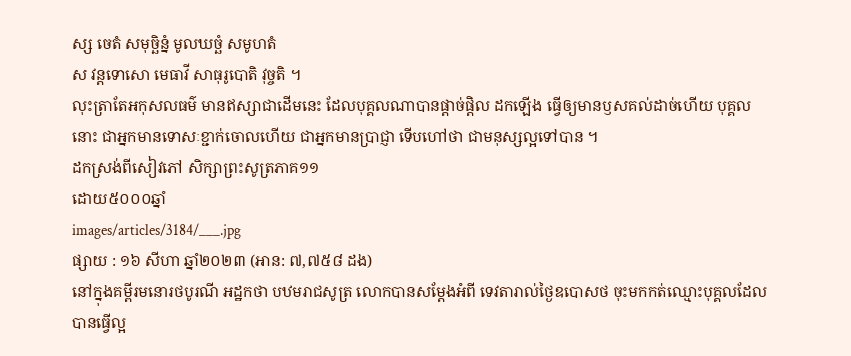ស្ស ចេតំ សមុច្ឆិន្នំ មូលឃច្ឆំ សមូហតំ
ស វន្តទោសោ មេធាវី សាធុរូបោតិ វុច្ចតិ ។
លុះត្រាតែអកុសលធម៌ មានឥស្សាជាដើមនេះ ដែលបុគ្គលណាបានផ្តាច់ផ្តិល ដកឡើង ធ្វើឲ្យមានឫសគល់ដាច់ហើយ បុគ្គលនោះ ជាអ្នកមានទោសៈខ្ជាក់ចោលហើយ ជាអ្នកមានប្រាជ្ញា ទើបហៅថា ជាមនុស្សល្អទៅបាន ។
ដកស្រង់ពីសៀវភៅ សិក្សាព្រះសូត្រភាគ១១
ដោយ៥០០០ឆ្នាំ
images/articles/3184/___.jpg
ផ្សាយ : ១៦ សីហា ឆ្នាំ២០២៣ (អាន: ៧,៧៥៨ ដង)
នៅក្នុងគម្ពីរមនេារថបូរណី អដ្ឋកថា បឋមរាជសូត្រ លេាកបានសម្តែងអំពី ទេវតារាល់ថ្ងៃឧបេាសថ ចុះមកកត់ឈ្មេាះបុគ្គលដែលបានធ្វេីល្អ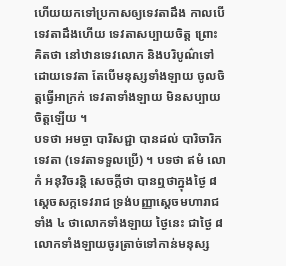ហេីយយកទៅប្រកាសឲ្យទេវតាដឹង កាលបេីទេវតាដឹងហេីយ ទេវតាសប្បាយចិត្ត ព្រេាះគិតថា នៅឋានទេវលេាក និងបរិបូណ៌ទៅដេាយទេវតា តែបេីមនុស្សទាំងឡាយ ចូលចិត្តធ្វេីអាក្រក់ ទេវតាទាំងឡាយ មិនសប្បាយចិត្តឡេីយ ។
បទថា អមច្ចា បារិសជ្ជា បានដល់ បារិចារិកទេវតា (ទេវតាទទួលប្រេី) ។ បទថា ឥមំ លេាកំ អនុវិចរន្តិ សេចក្តីថា បានឮថាក្នុងថ្ងៃ ៨ សេ្តចសក្កទេវរាជ ទ្រង់បញ្ញាស្តេចមហារាជទាំង ៤ ថាលេាកទាំងឡាយ ថ្ងៃនេះ ជាថ្ងៃ ៨ លេាកទាំងឡាយចូរត្រាច់ទៅកាន់មនុស្ស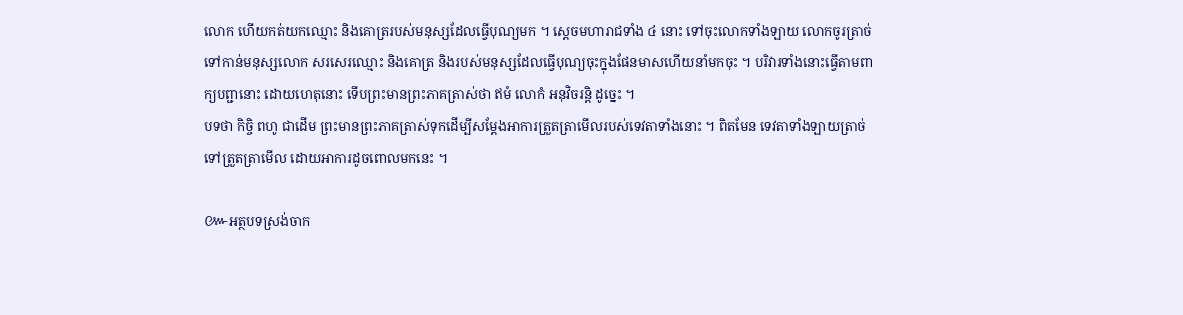លេាក ហេីយកត់យកឈ្មេាះ និងគេាត្ររបស់មនុស្សដែលធ្វេីបុណ្យមក ។ ស្តេចមហារាជទាំង ៤ នេាះ ទៅចុះលេាកទាំងឡាយ លេាកចូរត្រាច់ទៅកាន់មនុស្សលេាក សរសេរឈ្មេាះ និងគេាត្រ និងរបស់មនុស្សដែលធ្វេីបុណ្យចុះក្នុងផែនមាសហេីយនាំមកចុះ ។ បរិវារទាំងនេាះធ្វេីតាមពាក្យបព្ជានេាះ ដេាយហេតុនេាះ ទេីបព្រះមានព្រះភាគត្រាស់ថា ឥមំ លេាកំ អនុវិចរន្តិ ដូច្នេះ ។
បទថា កិច្ចិ ពហូ ជាដេីម ព្រះមានព្រះភាគត្រាស់ទុកដេីម្បីសម្តែងអាការត្រួតត្រាមេីលរបស់ទេវតាទាំងនេាះ ។ ពិតមែន ទេវតាទាំងឡាយត្រាច់ទៅត្រួតត្រាមេីល ដេាយអាការដូចពេាលមកនេះ ។

៚អត្ថបទស្រង់ចាក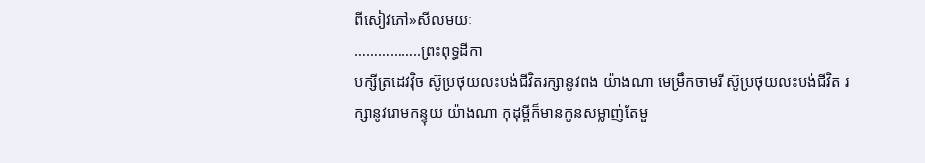ពីសៀវភៅ»សីលមយៈ
……………..ព្រះពុទ្ធដីកា
បក្សីត្រដេវវុិច ស៊ូប្រថុយលះបង់ជីវិតរក្សានូវពង យ៉ាងណា មេម្រឹកចាមរី ស៊ូប្រថុយលះបង់ជីវិត រក្សានូវរេាមកន្ទុយ យ៉ាងណា កុដុម្ពីក៏មានកូនសម្លាញ់តែមួ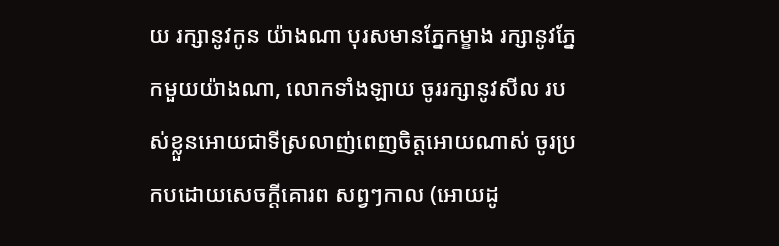យ រក្សានូវកូន យ៉ាងណា បុរសមានភ្នែកម្ខាង រក្សានូវភ្នែកមួយយ៉ាងណា, លេាកទាំងឡាយ ចូររក្សានូវសីល របស់ខ្លួនអេាយជាទីស្រលាញ់ពេញចិត្តអេាយណាស់ ចូរប្រកបដេាយសេចក្តីគេារព សព្វៗកាល (អេាយដូ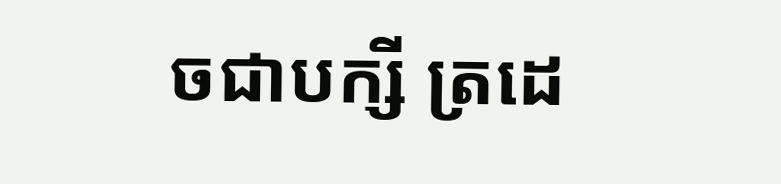ចជាបក្សី ត្រដេ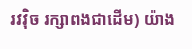រវវុិច រក្សាពងជាដេីម) យ៉ាង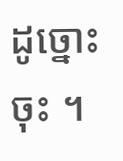ដូច្នេាះចុះ ។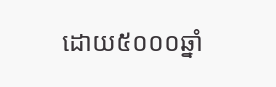ដោយ៥០០០ឆ្នាំ